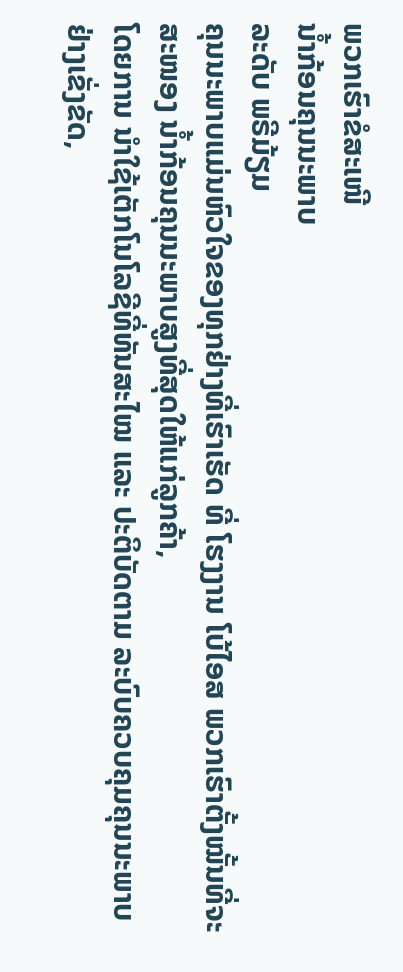ພວກເຮົາຂໍສະເໜີ
ນ້ຳກ້ອນຄຸນນະພາບ
ລະດັບ ພຣີມ້ຽມ
ຄຸນນະພາບແມ່ນຫົວໃຈຂອງທຸກຢ່າງທີ່ເຮົາເຮັດ ທີ່ ໂຮງງານ ໂບ້ໄອສ ພວກເຮົາຕັ້ງໝັ້ນທີ່ຈະສະໜອງ ນ້ຳກ້ອນຄຸນນະພາບສູງທີ່ສຸດໃຫ້ແກ່ລູກຄ້າ,
ໂດຍການ ນຳໃຊ້ເຕັກໂນໂລຊີທີ່ທັນສະໄໝ ແລະ ປະຕິບັດຕາມ ລະບົບຄວບຄຸມຄຸນນະພາບຢ່າງເຂັ່ງຂັດ,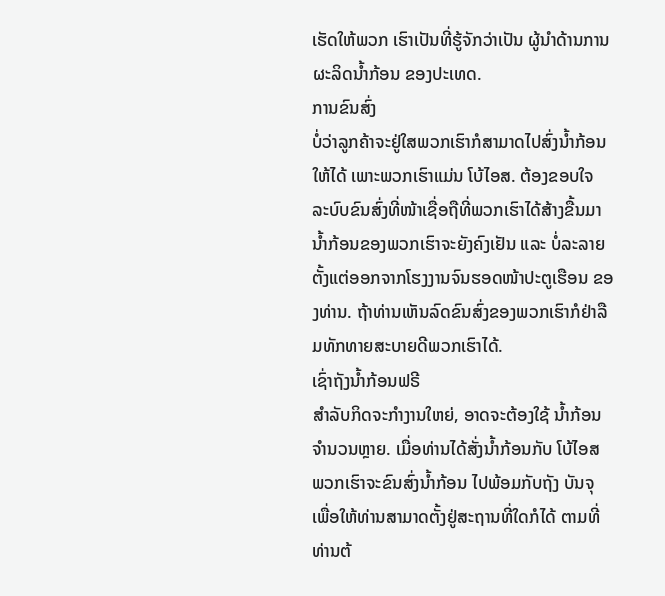ເຮັດໃຫ້ພວກ ເຮົາເປັນທີ່ຮູ້ຈັກວ່າເປັນ ຜູ້ນຳດ້ານການຜະລິດນ້ຳກ້ອນ ຂອງປະເທດ.
ການຂົນສົ່ງ
ບໍ່ວ່າລູກຄ້າຈະຢູ່ໃສພວກເຮົາກໍສາມາດໄປສົ່ງນ້ຳກ້ອນ ໃຫ້ໄດ້ ເພາະພວກເຮົາແມ່ນ ໂບ້ໄອສ. ຕ້ອງຂອບໃຈ ລະບົບຂົນສົ່ງທີ່ໜ້າເຊື່ອຖືທີ່ພວກເຮົາໄດ້ສ້າງຂື້ນມານ້ຳກ້ອນຂອງພວກເຮົາຈະຍັງຄົງເຢັນ ແລະ ບໍ່ລະລາຍ ຕັ້ງແຕ່ອອກຈາກໂຮງງານຈົນຮອດໜ້າປະຕູເຮືອນ ຂອງທ່ານ. ຖ້າທ່ານເຫັນລົດຂົນສົ່ງຂອງພວກເຮົາກໍຢ່າລືມທັກທາຍສະບາຍດີພວກເຮົາໄດ້.
ເຊົ່າຖັງນ້ຳກ້ອນຟຣີ
ສຳລັບກິດຈະກຳງານໃຫຍ່, ອາດຈະຕ້ອງໃຊ້ ນ້ຳກ້ອນຈຳນວນຫຼາຍ. ເມື່ອທ່ານໄດ້ສັ່ງນ້ຳກ້ອນກັບ ໂບ້ໄອສ ພວກເຮົາຈະຂົນສົ່ງນ້ຳກ້ອນ ໄປພ້ອມກັບຖັງ ບັນຈຸ ເພື່ອໃຫ້ທ່ານສາມາດຕັ້ງຢູ່ສະຖານທີ່ໃດກໍໄດ້ ຕາມທີ່ທ່ານຕ້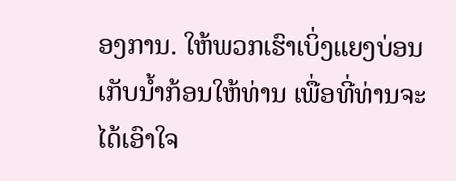ອງການ. ໃຫ້ພວກເຮົາເບິ່ງແຍງບ່ອນ ເກັບນ້ຳກ້ອນໃຫ້ທ່ານ ເພື່ອທີ່ທ່ານຈະໄດ້ເອົາໃຈ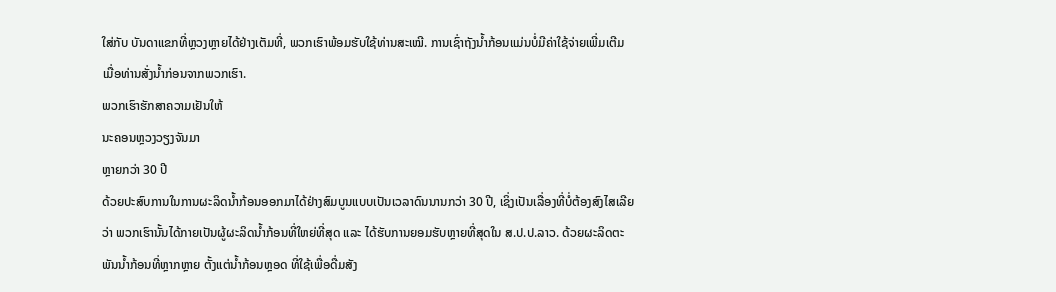ໃສ່ກັບ ບັນດາແຂກທີ່ຫຼວງຫຼາຍໄດ້ຢ່າງເຕັມທີ່, ພວກເຮົາພ້ອມຮັບໃຊ້ທ່ານສະເໝີ. ການເຊົ່າຖັງນ້ຳກ້ອນແມ່ນບໍ່ມີຄ່າໃຊ້ຈ່າຍເພີ່ມເຕີມ ເມື່ອທ່ານສັ່ງນ້ຳກ່ອນຈາກພວກເຮົາ.
ພວກເຮົາຮັກສາຄວາມເຢັນໃຫ້
ນະຄອນຫຼວງວຽງຈັນມາ
ຫຼາຍກວ່າ 30 ປີ
ດ້ວຍປະສົບການໃນການຜະລິດນ້ຳກ້ອນອອກມາໄດ້ຢ່າງສົມບູນແບບເປັນເວລາດົນນານກວ່າ 30 ປີ, ເຊິ່ງເປັນເລື່ອງທີ່ບໍ່ຕ້ອງສົງໄສເລີຍວ່າ ພວກເຮົານັ້ນໄດ້ກາຍເປັນຜູ້ຜະລິດນ້ຳກ້ອນທີ່ໃຫຍ່ທີ່ສຸດ ແລະ ໄດ້ຮັບການຍອມຮັບຫຼາຍທີ່ສຸດໃນ ສ.ປ.ປ.ລາວ. ດ້ວຍຜະລິດຕະພັນນ້ຳກ້ອນທີ່ຫຼາກຫຼາຍ ຕັ້ງແຕ່ນ້ຳກ້ອນຫຼອດ ທີ່ໃຊ້ເພື່ອດື່ມສັງ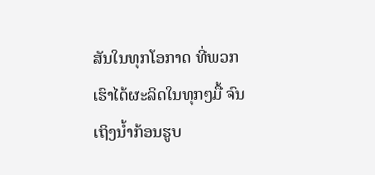ສັນໃນທຸກໂອກາດ ທີ່ພວກເຮົາໄດ້ຜະລິດໃນທຸກໆມື້ ຈົນເຖິງນ້ຳກ້ອນຮູບ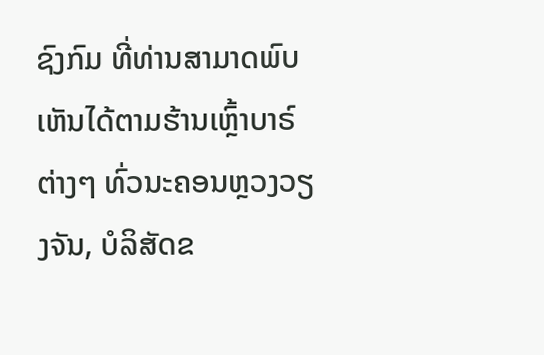ຊົງກົມ ທີ່ທ່ານສາມາດພົບເຫັນໄດ້ຕາມຮ້ານເຫຼົ້າບາຣ໌ຕ່າງໆ ທົ່ວນະຄອນຫຼວງວຽງຈັນ, ບໍລິສັດຂ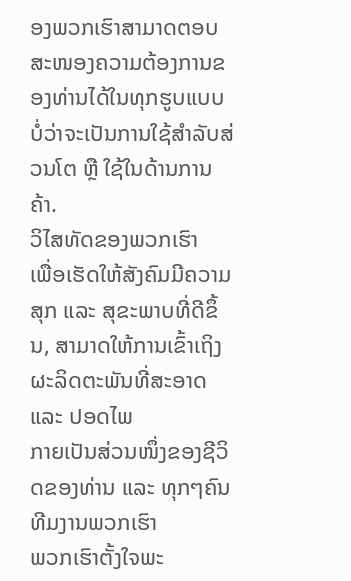ອງພວກເຮົາສາມາດຕອບສະໜອງຄວາມຕ້ອງການຂອງທ່ານໄດ້ໃນທຸກຮູບແບບ ບໍ່ວ່າຈະເປັນການໃຊ້ສຳລັບສ່ວນໂຕ ຫຼື ໃຊ້ໃນດ້ານການຄ້າ.
ວິໄສທັດຂອງພວກເຮົາ
ເພື່ອເຮັດໃຫ້ສັງຄົມມີຄວາມສຸກ ແລະ ສຸຂະພາບທີ່ດີຂຶ້ນ, ສາມາດໃຫ້ການເຂົ້າເຖິງຜະລິດຕະພັນທີ່ສະອາດ ແລະ ປອດໄພ
ກາຍເປັນສ່ວນໜຶ່ງຂອງຊີວິດຂອງທ່ານ ແລະ ທຸກໆຄົນ
ທີມງານພວກເຮົາ
ພວກເຮົາຕັ້ງໃຈພະ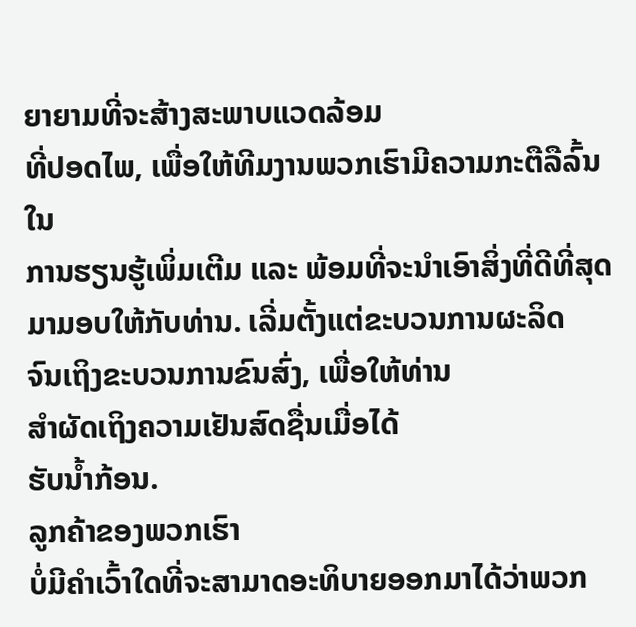ຍາຍາມທີ່ຈະສ້າງສະພາບແວດລ້ອມ
ທີ່ປອດໄພ, ເພື່ອໃຫ້ທີມງານພວກເຮົາມີຄວາມກະຕືລືລົ້ນໃນ
ການຮຽນຮູ້ເພິ່ມເຕີມ ແລະ ພ້ອມທີ່ຈະນຳເອົາສິ່ງທີ່ດີທີ່ສຸດ
ມາມອບໃຫ້ກັບທ່ານ. ເລີ່ມຕັ້ງແຕ່ຂະບວນການຜະລິດ
ຈົນເຖິງຂະບວນການຂົນສົ່ງ, ເພື່ອໃຫ້ທ່ານ
ສຳຜັດເຖິງຄວາມເຢັນສົດຊື່ນເມື່ອໄດ້
ຮັບນ້ຳກ້ອນ.
ລູກຄ້າຂອງພວກເຮົາ
ບໍ່ມີຄຳເວົ້າໃດທີ່ຈະສາມາດອະທິບາຍອອກມາໄດ້ວ່າພວກ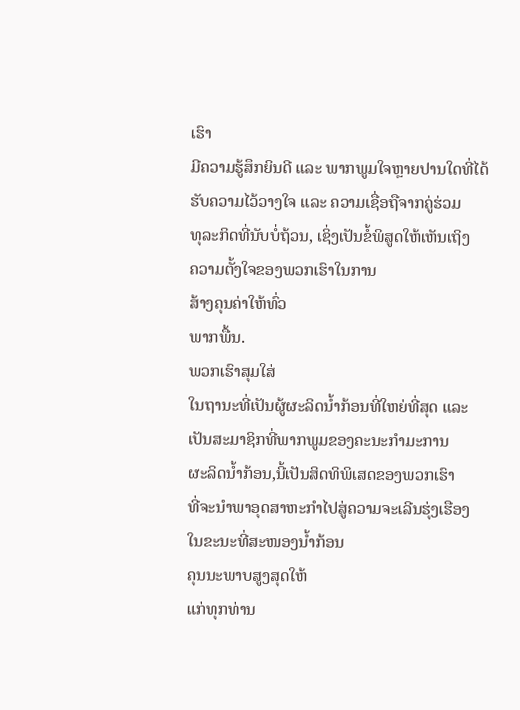ເຮົາ
ມີຄວາມຮູ້ສຶກຍິນດີ ແລະ ພາກພູມໃຈຫຼາຍປານໃດທີ່ໄດ້
ຮັບຄວາມໄວ້ວາງໃຈ ແລະ ຄວາມເຊື່ອຖືຈາກຄູ່ຮ່ວມ
ທຸລະກິດທີ່ນັບບໍ່ຖ້ວນ, ເຊິ່ງເປັນຂໍ້ພິສູດໃຫ້ເຫັນເຖິງ
ຄວາມຕັ້ງໃຈຂອງພວກເຮົາໃນການ
ສ້າງຄຸນຄ່າໃຫ້ທົ່ວ
ພາກພື້ນ.
ພວກເຮົາສຸມໃສ່
ໃນຖານະທີ່ເປັນຜູ້ຜະລິດນ້ຳກ້ອນທີ່ໃຫຍ່ທີ່ສຸດ ແລະ
ເປັນສະມາຊິກທີ່ພາກພູມຂອງຄະນະກຳມະການ
ຜະລິດນ້ຳກ້ອນ,ນີ້ເປັນສິດທິພິເສດຂອງພວກເຮົາ
ທີ່ຈະນຳພາອຸດສາຫະກຳໄປສູ່ຄວາມຈະເລີນຮຸ່ງເຮືອງ
ໃນຂະນະທີ່ສະໜອງນ້ຳກ້ອນ
ຄຸນນະພາບສູງສຸດໃຫ້
ແກ່ທຸກທ່ານ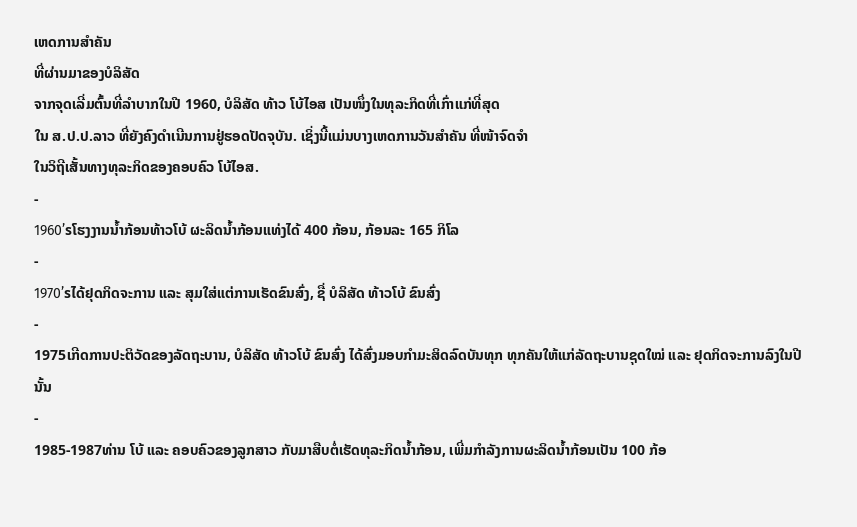ເຫດການສຳຄັນ
ທີ່ຜ່ານມາຂອງບໍລິສັດ
ຈາກຈຸດເລີ່ມຕົ້ນທີ່ລຳບາກໃນປີ 1960, ບໍລິສັດ ທ້າວ ໂບ້ໄອສ ເປັນໜຶ່ງໃນທຸລະກິດທີ່ເກົ່າແກ່ທີ່ສຸດ
ໃນ ສ.ປ.ປ.ລາວ ທີ່ຍັງຄົງດຳເນີນການຢູ່ຮອດປັດຈຸບັນ. ເຊິ່ງນີ້ແມ່ນບາງເຫດການວັນສຳຄັນ ທີ່ໜ້າຈົດຈຳ
ໃນວິຖີເສັ້ນທາງທຸລະກິດຂອງຄອບຄົວ ໂບ້ໄອສ.
-
1960’sໂຮງງານນ້ຳກ້ອນທ້າວໂບ້ ຜະລິດນ້ຳກ້ອນແທ່ງໄດ້ 400 ກ້ອນ, ກ້ອນລະ 165 ກິໂລ
-
1970’sໄດ້ຢຸດກິດຈະການ ແລະ ສຸມໃສ່ແຕ່ການເຮັດຂົນສົ່ງ, ຊື່ ບໍລິສັດ ທ້າວໂບ້ ຂົນສົ່ງ
-
1975ເກີດການປະຕິວັດຂອງລັດຖະບານ, ບໍລິສັດ ທ້າວໂບ້ ຂົນສົ່ງ ໄດ້ສົ່ງມອບກຳມະສິດລົດບັນທຸກ ທຸກຄັນໃຫ້ແກ່ລັດຖະບານຊຸດໃໝ່ ແລະ ຢຸດກິດຈະການລົງໃນປີນັ້ນ
-
1985-1987ທ່ານ ໂບ້ ແລະ ຄອບຄົວຂອງລູກສາວ ກັບມາສືບຕໍ່ເຮັດທຸລະກິດນ້ຳກ້ອນ, ເພີ່ມກຳລັງການຜະລິດນ້ຳກ້ອນເປັນ 100 ກ້ອ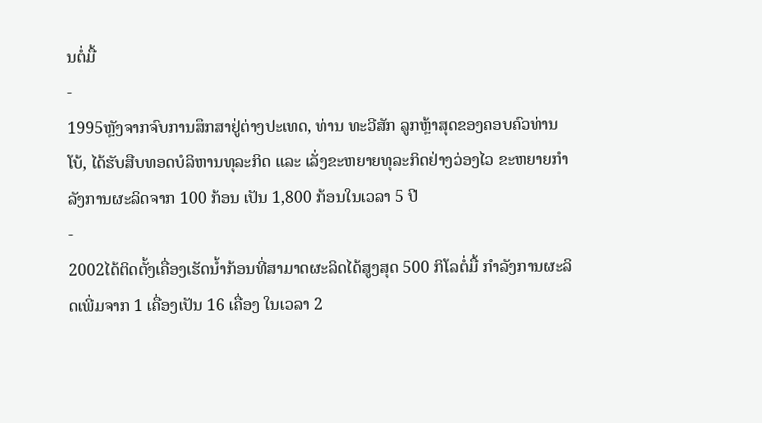ນຕໍ່ມື້
-
1995ຫຼັງຈາກຈົບການສຶກສາຢູ່ຕ່າງປະເທດ, ທ່ານ ທະວີສັກ ລູກຫຼ້າສຸດຂອງຄອບຄົວທ່ານ ໂບ້, ໄດ້ຮັບສືບທອດບໍລິຫານທຸລະກິດ ແລະ ເລັ່ງຂະຫຍາຍທຸລະກິດຢ່າງວ່ອງໄວ ຂະຫຍາຍກຳລັງການຜະລິດຈາກ 100 ກ້ອນ ເປັນ 1,800 ກ້ອນໃນເວລາ 5 ປີ
-
2002ໄດ້ຕິດຕັ້ງເຄື່ອງເຮັດນ້ຳກ້ອນທີ່ສາມາດຜະລິດໄດ້ສູງສຸດ 500 ກິໂລຕໍ່ມື້ ກຳລັງການຜະລິດເພີ່ມຈາກ 1 ເຄື່ອງເປັນ 16 ເຄື່ອງ ໃນເວລາ 2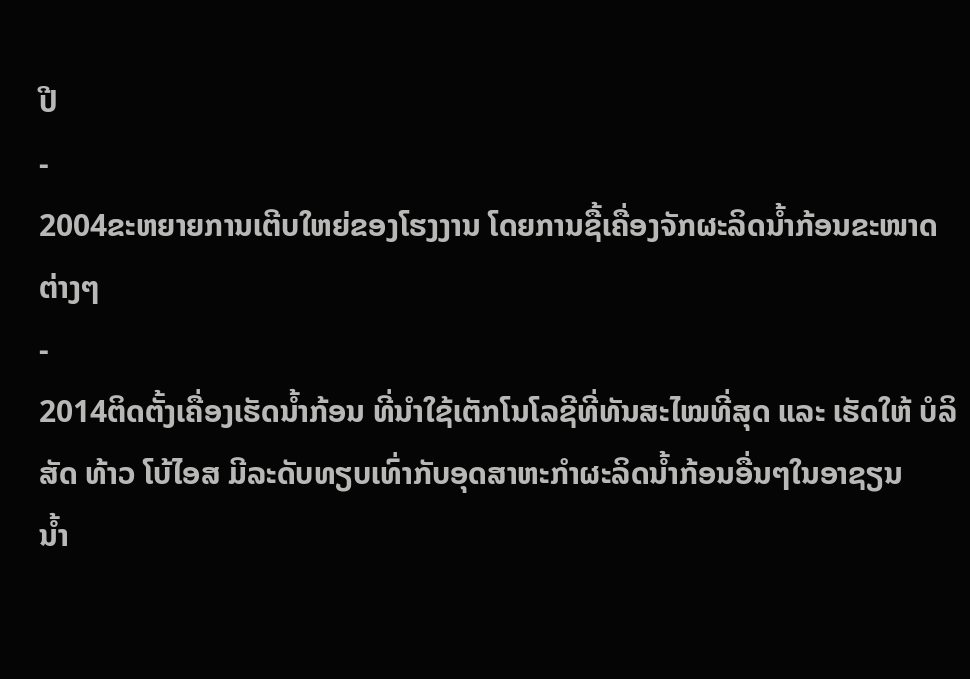ປີ
-
2004ຂະຫຍາຍການເຕີບໃຫຍ່ຂອງໂຮງງານ ໂດຍການຊື້ເຄື່ອງຈັກຜະລິດນ້ຳກ້ອນຂະໜາດຕ່າງໆ
-
2014ຕິດຕັ້ງເຄື່ອງເຮັດນ້ຳກ້ອນ ທີ່ນຳໃຊ້ເຕັກໂນໂລຊີທີ່ທັນສະໄໝທີ່ສຸດ ແລະ ເຮັດໃຫ້ ບໍລິສັດ ທ້າວ ໂບ້ໄອສ ມີລະດັບທຽບເທົ່າກັບອຸດສາຫະກຳຜະລິດນ້ຳກ້ອນອື່ນໆໃນອາຊຽນ
ນ້ຳ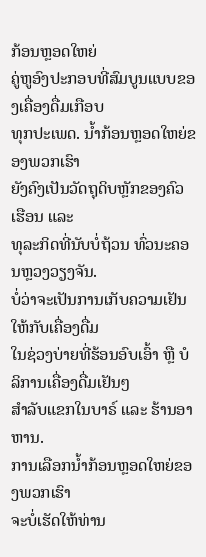ກ້ອນຫຼອດໃຫຍ່
ຄູ່ຫູອົງປະກອບທີ່ສົມບູນແບບຂອງເຄື່ອງດື່ມເກືອບ
ທຸກປະເພດ. ນ້ຳກ້ອນຫຼອດໃຫຍ່ຂອງພວກເຮົາ
ຍັງຄົງເປັນວັດຖຸດິບຫຼັກຂອງຄົວເຮືອນ ແລະ
ທຸລະກິດທີ່ນັບບໍ່ຖ້ວນ ທົ່ວນະຄອນຫຼວງວຽງຈັນ.
ບໍ່ວ່າຈະເປັນການເກັບຄວາມເຢັນໃຫ້ກັບເຄື່ອງດື່ມ
ໃນຊ່ວງບ່າຍທີ່ຮ້ອນອົບເອົ້າ ຫຼື ບໍລິການເຄື່ອງດື່ມເຢັນໆ
ສຳລັບແຂກໃນບາຣ໌ ແລະ ຮ້ານອາຫານ.
ການເລືອກນ້ຳກ້ອນຫຼອດໃຫຍ່ຂອງພວກເຮົາ
ຈະບໍ່ເຮັດໃຫ້ທ່ານ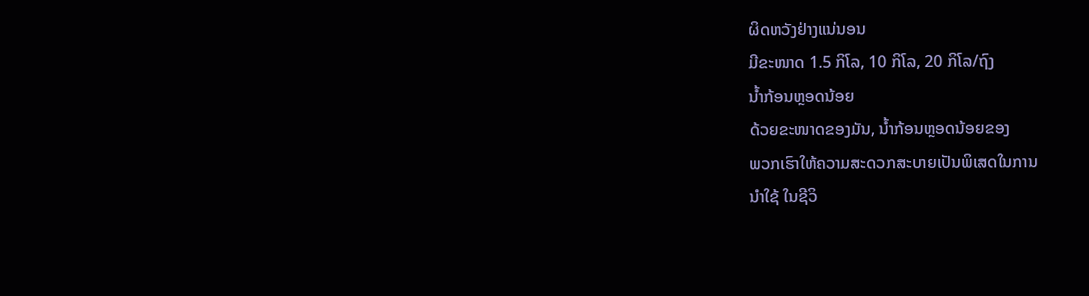ຜິດຫວັງຢ່າງແນ່ນອນ
ມີຂະໜາດ 1.5 ກິໂລ, 10 ກິໂລ, 20 ກິໂລ/ຖົງ
ນ້ຳກ້ອນຫຼອດນ້ອຍ
ດ້ວຍຂະໜາດຂອງມັນ, ນ້ຳກ້ອນຫຼອດນ້ອຍຂອງ
ພວກເຮົາໃຫ້ຄວາມສະດວກສະບາຍເປັນພິເສດໃນການ
ນຳໃຊ້ ໃນຊີວິ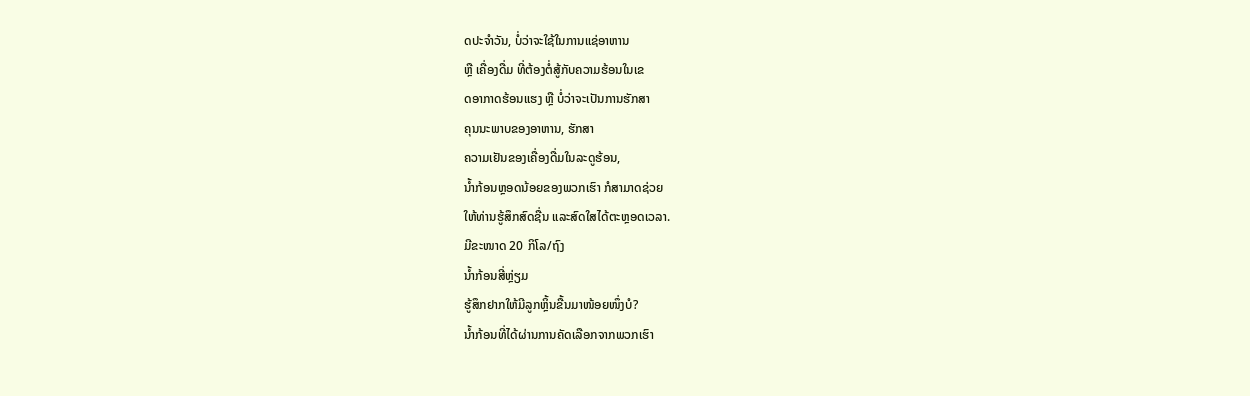ດປະຈຳວັນ, ບໍ່ວ່າຈະໃຊ້ໃນການແຊ່ອາຫານ
ຫຼື ເຄື່ອງດື່ມ ທີ່ຕ້ອງຕໍ່ສູ້ກັບຄວາມຮ້ອນໃນເຂ
ດອາກາດຮ້ອນແຮງ ຫຼື ບໍ່ວ່າຈະເປັນການຮັກສາ
ຄຸນນະພາບຂອງອາຫານ, ຮັກສາ
ຄວາມເຢັນຂອງເຄື່ອງດື່ມໃນລະດູຮ້ອນ,
ນ້ຳກ້ອນຫຼອດນ້ອຍຂອງພວກເຮົາ ກໍສາມາດຊ່ວຍ
ໃຫ້ທ່ານຮູ້ສຶກສົດຊື່ນ ແລະສົດໃສໄດ້ຕະຫຼອດເວລາ.
ມີຂະໜາດ 20 ກິໂລ/ຖົງ
ນ້ຳກ້ອນສີ່ຫຼ່ຽມ
ຮູ້ສຶກຢາກໃຫ້ມີລູກຫຼິ້ນຂື້ນມາໜ້ອຍໜຶ່ງບໍ?
ນ້ຳກ້ອນທີ່ໄດ້ຜ່ານການຄັດເລືອກຈາກພວກເຮົາ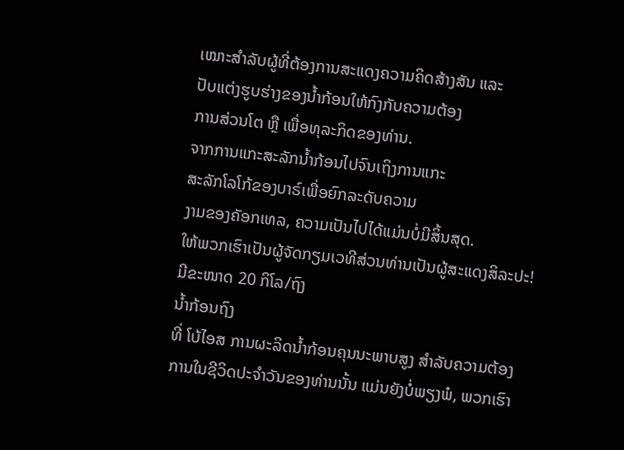ເໝາະສຳລັບຜູ້ທີ່ຕ້ອງການສະແດງຄວາມຄິດສ້າງສັນ ແລະ
ປັບແຕ່ງຮູບຮ່າງຂອງນ້ຳກ້ອນໃຫ້ກົງກັບຄວາມຕ້ອງ
ການສ່ວນໂຕ ຫຼື ເພື່ອທຸລະກິດຂອງທ່ານ.
ຈາກການແກະສະລັກນ້ຳກ້ອນໄປຈົນເຖິງການແກະ
ສະລັກໂລໂກ້ຂອງບາຣ໌ເພື່ອຍົກລະດັບຄວາມ
ງາມຂອງຄັອກເທລ, ຄວາມເປັນໄປໄດ້ແມ່ນບໍ່ມີສິ້ນສຸດ.
ໃຫ້ພວກເຮົາເປັນຜູ້ຈັດກຽມເວທີສ່ວນທ່ານເປັນຜູ້ສະແດງສິລະປະ!
ມີຂະໜາດ 20 ກິໂລ/ຖົງ
ນ້ຳກ້ອນຖົງ
ທີ່ ໂບ້ໄອສ ການຜະລິດນ້ຳກ້ອນຄຸນນະພາບສູງ ສຳລັບຄວາມຕ້ອງການໃນຊີວິດປະຈຳວັນຂອງທ່ານນັ້ນ ແມ່ນຍັງບໍ່ພຽງພໍ, ພວກເຮົາ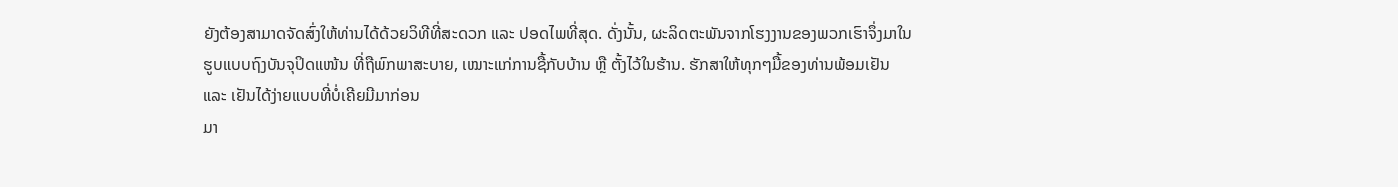ຍັງຕ້ອງສາມາດຈັດສົ່ງໃຫ້ທ່ານໄດ້ດ້ວຍວິທີທີ່ສະດວກ ແລະ ປອດໄພທີ່ສຸດ. ດັ່ງນັ້ນ, ຜະລິດຕະພັນຈາກໂຮງງານຂອງພວກເຮົາຈຶ່ງມາໃນຮູບແບບຖົງບັນຈຸປິດແໜ້ນ ທີ່ຖືພົກພາສະບາຍ, ເໝາະແກ່ການຊື້ກັບບ້ານ ຫຼື ຕັ້ງໄວ້ໃນຮ້ານ. ຮັກສາໃຫ້ທຸກໆມື້ຂອງທ່ານພ້ອມເຢັນ ແລະ ເຢັນໄດ້ງ່າຍແບບທີ່ບໍ່ເຄີຍມີມາກ່ອນ
ມາ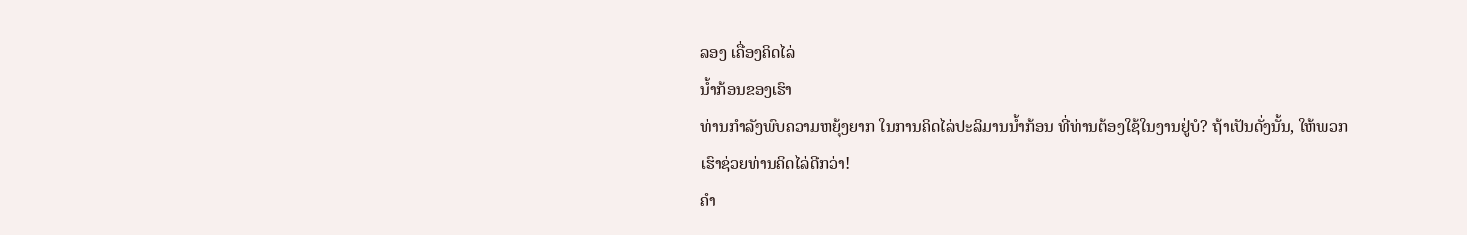ລອງ ເຄື່ອງຄິດໄລ່
ນ້ຳກ້ອນຂອງເຮົາ
ທ່ານກຳລັງພົບຄວາມຫຍຸ້ງຍາກ ໃນການຄິດໄລ່ປະລິມານນ້ຳກ້ອນ ທີ່ທ່ານຕ້ອງໃຊ້ໃນງານຢູ່ບໍ? ຖ້າເປັນດັ່ງນັ້ນ, ໃຫ້ພວກເຮົາຊ່ວຍທ່ານຄິດໄລ່ດີກວ່າ!
ຄຳ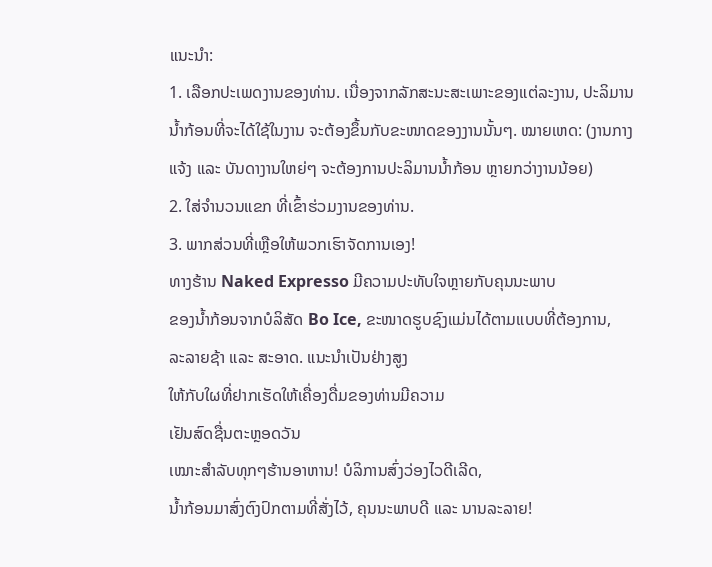ແນະນຳ:
1. ເລືອກປະເພດງານຂອງທ່ານ. ເນື່ອງຈາກລັກສະນະສະເພາະຂອງແຕ່ລະງານ, ປະລິມານນ້ຳກ້ອນທີ່ຈະໄດ້ໃຊ້ໃນງານ ຈະຕ້ອງຂຶ້ນກັບຂະໜາດຂອງງານນັ້ນໆ. ໝາຍເຫດ: (ງານກາງແຈ້ງ ແລະ ບັນດາງານໃຫຍ່ໆ ຈະຕ້ອງການປະລິມານນ້ຳກ້ອນ ຫຼາຍກວ່າງານນ້ອຍ)
2. ໃສ່ຈຳນວນແຂກ ທີ່ເຂົ້າຮ່ວມງານຂອງທ່ານ.
3. ພາກສ່ວນທີ່ເຫຼືອໃຫ້ພວກເຮົາຈັດການເອງ!
ທາງຮ້ານ Naked Expresso ມີຄວາມປະທັບໃຈຫຼາຍກັບຄຸນນະພາບ
ຂອງນ້ຳກ້ອນຈາກບໍລິສັດ Bo Ice, ຂະໜາດຮູບຊົງແມ່ນໄດ້ຕາມແບບທີ່ຕ້ອງການ,
ລະລາຍຊ້າ ແລະ ສະອາດ. ແນະນໍາເປັນຢ່າງສູງ
ໃຫ້ກັບໃຜທີ່ຢາກເຮັດໃຫ້ເຄື່ອງດື່ມຂອງທ່ານມີຄວາມ
ເຢັນສົດຊື່ນຕະຫຼອດວັນ
ເໝາະສຳລັບທຸກໆຮ້ານອາຫານ! ບໍລິການສົ່ງວ່ອງໄວດີເລີດ,
ນ້ຳກ້ອນມາສົ່ງຕົງປົກຕາມທີ່ສັ່ງໄວ້, ຄຸນນະພາບດີ ແລະ ນານລະລາຍ!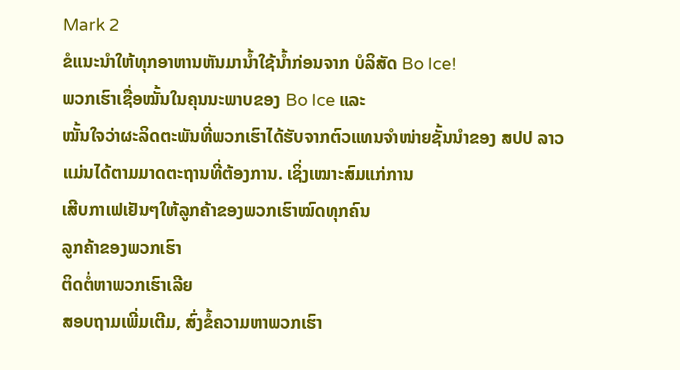Mark 2
ຂໍແນະນຳໃຫ້ທຸກອາຫານຫັນມານ້ຳໃຊ້ນ້ຳກ່ອນຈາກ ບໍລິສັດ Bo Ice!
ພວກເຮົາເຊື່ອໝັ້ນໃນຄຸນນະພາບຂອງ Bo Ice ແລະ
ໝັ້ນໃຈວ່າຜະລິດຕະພັນທີ່ພວກເຮົາໄດ້ຮັບຈາກຕົວແທນຈໍາໜ່າຍຊັ້ນນໍາຂອງ ສປປ ລາວ
ແມ່ນໄດ້ຕາມມາດຕະຖານທີ່ຕ້ອງການ. ເຊິ່ງເໝາະສົມແກ່ການ
ເສີບກາເຟເຢັນໆໃຫ້ລູກຄ້າຂອງພວກເຮົາໝົດທຸກຄົນ
ລູກຄ້າຂອງພວກເຮົາ
ຕິດຕໍ່ຫາພວກເຮົາເລີຍ
ສອບຖາມເພີ່ມເຕີມ, ສົ່ງຂໍ້ຄວາມຫາພວກເຮົາ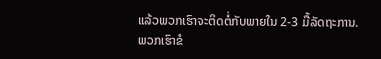ແລ້ວພວກເຮົາຈະຕິດຕໍ່ກັບພາຍໃນ 2-3 ມື້ລັດຖະການ.
ພວກເຮົາຂໍ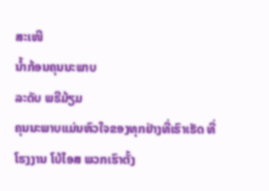ສະເໜີ
ນ້ຳກ້ອນຄຸນນະພາບ
ລະດັບ ພຣີມ້ຽມ
ຄຸນນະພາບແມ່ນຫົວໃຈຂອງທຸກຢ່າງທີ່ເຮົາເຮັດ ທີ່ ໂຮງງານ ໂບ້ໄອສ ພວກເຮົາຕັ້ງ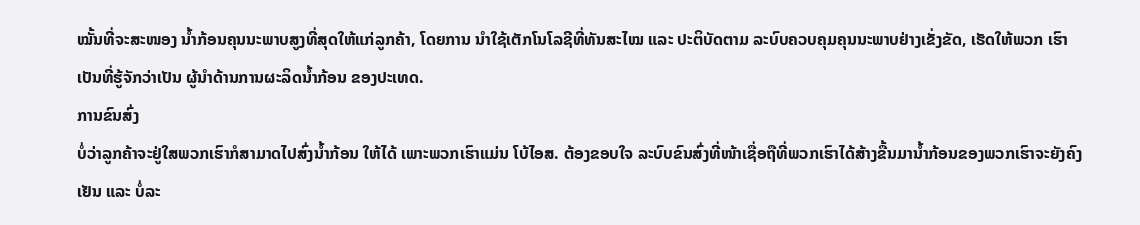ໝັ້ນທີ່ຈະສະໜອງ ນ້ຳກ້ອນຄຸນນະພາບສູງທີ່ສຸດໃຫ້ແກ່ລູກຄ້າ, ໂດຍການ ນຳໃຊ້ເຕັກໂນໂລຊີທີ່ທັນສະໄໝ ແລະ ປະຕິບັດຕາມ ລະບົບຄວບຄຸມຄຸນນະພາບຢ່າງເຂັ່ງຂັດ, ເຮັດໃຫ້ພວກ ເຮົາເປັນທີ່ຮູ້ຈັກວ່າເປັນ ຜູ້ນຳດ້ານການຜະລິດນ້ຳກ້ອນ ຂອງປະເທດ.
ການຂົນສົ່ງ
ບໍ່ວ່າລູກຄ້າຈະຢູ່ໃສພວກເຮົາກໍສາມາດໄປສົ່ງນ້ຳກ້ອນ ໃຫ້ໄດ້ ເພາະພວກເຮົາແມ່ນ ໂບ້ໄອສ. ຕ້ອງຂອບໃຈ ລະບົບຂົນສົ່ງທີ່ໜ້າເຊື່ອຖືທີ່ພວກເຮົາໄດ້ສ້າງຂື້ນມານ້ຳກ້ອນຂອງພວກເຮົາຈະຍັງຄົງເຢັນ ແລະ ບໍ່ລະ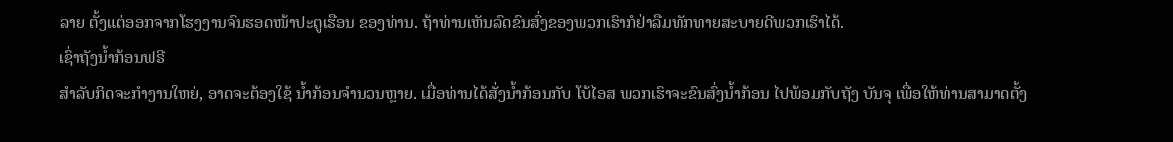ລາຍ ຕັ້ງແຕ່ອອກຈາກໂຮງງານຈົນຮອດໜ້າປະຕູເຮືອນ ຂອງທ່ານ. ຖ້າທ່ານເຫັນລົດຂົນສົ່ງຂອງພວກເຮົາກໍຢ່າລືມທັກທາຍສະບາຍດີພວກເຮົາໄດ້.
ເຊົ່າຖັງນ້ຳກ້ອນຟຣີ
ສຳລັບກິດຈະກຳງານໃຫຍ່, ອາດຈະຕ້ອງໃຊ້ ນ້ຳກ້ອນຈຳນວນຫຼາຍ. ເມື່ອທ່ານໄດ້ສັ່ງນ້ຳກ້ອນກັບ ໂບ້ໄອສ ພວກເຮົາຈະຂົນສົ່ງນ້ຳກ້ອນ ໄປພ້ອມກັບຖັງ ບັນຈຸ ເພື່ອໃຫ້ທ່ານສາມາດຕັ້ງ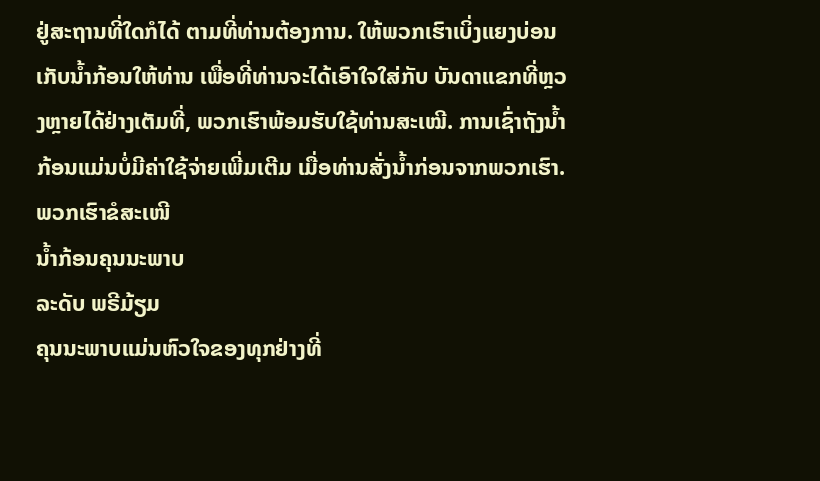ຢູ່ສະຖານທີ່ໃດກໍໄດ້ ຕາມທີ່ທ່ານຕ້ອງການ. ໃຫ້ພວກເຮົາເບິ່ງແຍງບ່ອນ ເກັບນ້ຳກ້ອນໃຫ້ທ່ານ ເພື່ອທີ່ທ່ານຈະໄດ້ເອົາໃຈໃສ່ກັບ ບັນດາແຂກທີ່ຫຼວງຫຼາຍໄດ້ຢ່າງເຕັມທີ່, ພວກເຮົາພ້ອມຮັບໃຊ້ທ່ານສະເໝີ. ການເຊົ່າຖັງນ້ຳກ້ອນແມ່ນບໍ່ມີຄ່າໃຊ້ຈ່າຍເພີ່ມເຕີມ ເມື່ອທ່ານສັ່ງນ້ຳກ່ອນຈາກພວກເຮົາ.
ພວກເຮົາຂໍສະເໜີ
ນ້ຳກ້ອນຄຸນນະພາບ
ລະດັບ ພຣີມ້ຽມ
ຄຸນນະພາບແມ່ນຫົວໃຈຂອງທຸກຢ່າງທີ່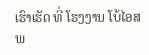ເຮົາເຮັດ ທີ່ ໂຮງງານ ໂບ້ໄອສ ພ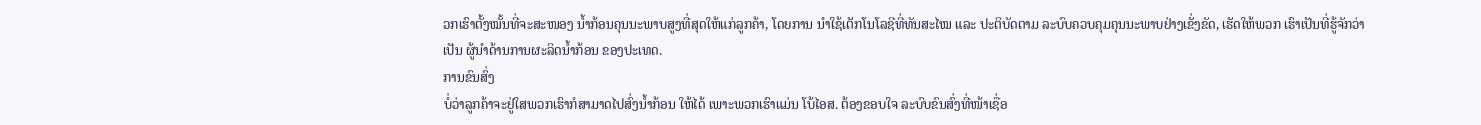ວກເຮົາຕັ້ງໝັ້ນທີ່ຈະສະໜອງ ນ້ຳກ້ອນຄຸນນະພາບສູງທີ່ສຸດໃຫ້ແກ່ລູກຄ້າ, ໂດຍການ ນຳໃຊ້ເຕັກໂນໂລຊີທີ່ທັນສະໄໝ ແລະ ປະຕິບັດຕາມ ລະບົບຄວບຄຸມຄຸນນະພາບຢ່າງເຂັ່ງຂັດ, ເຮັດໃຫ້ພວກ ເຮົາເປັນທີ່ຮູ້ຈັກວ່າເປັນ ຜູ້ນຳດ້ານການຜະລິດນ້ຳກ້ອນ ຂອງປະເທດ.
ການຂົນສົ່ງ
ບໍ່ວ່າລູກຄ້າຈະຢູ່ໃສພວກເຮົາກໍສາມາດໄປສົ່ງນ້ຳກ້ອນ ໃຫ້ໄດ້ ເພາະພວກເຮົາແມ່ນ ໂບ້ໄອສ. ຕ້ອງຂອບໃຈ ລະບົບຂົນສົ່ງທີ່ໜ້າເຊື່ອ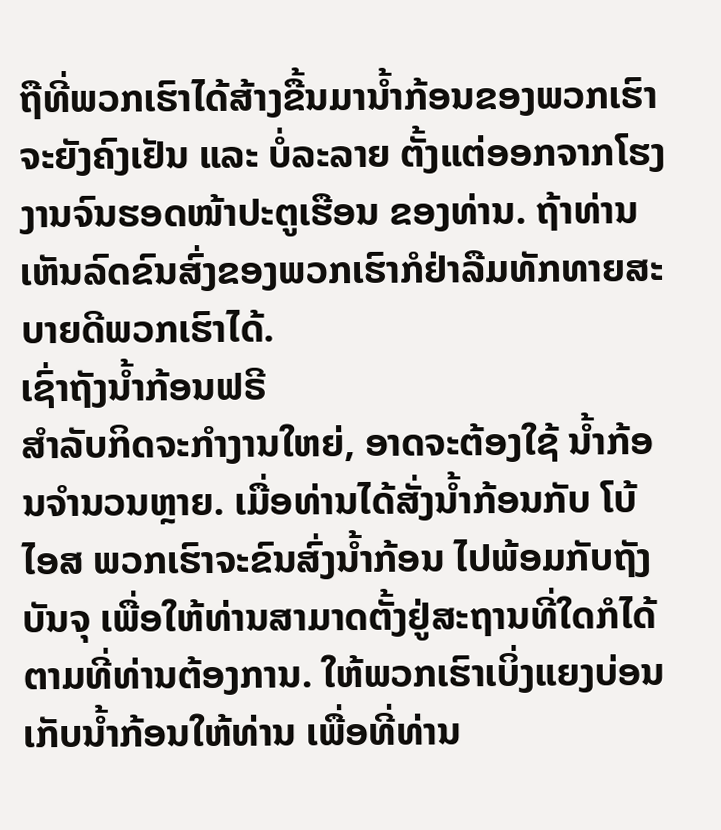ຖືທີ່ພວກເຮົາໄດ້ສ້າງຂື້ນມານ້ຳກ້ອນຂອງພວກເຮົາຈະຍັງຄົງເຢັນ ແລະ ບໍ່ລະລາຍ ຕັ້ງແຕ່ອອກຈາກໂຮງງານຈົນຮອດໜ້າປະຕູເຮືອນ ຂອງທ່ານ. ຖ້າທ່ານເຫັນລົດຂົນສົ່ງຂອງພວກເຮົາກໍຢ່າລືມທັກທາຍສະບາຍດີພວກເຮົາໄດ້.
ເຊົ່າຖັງນ້ຳກ້ອນຟຣີ
ສຳລັບກິດຈະກຳງານໃຫຍ່, ອາດຈະຕ້ອງໃຊ້ ນ້ຳກ້ອນຈຳນວນຫຼາຍ. ເມື່ອທ່ານໄດ້ສັ່ງນ້ຳກ້ອນກັບ ໂບ້ໄອສ ພວກເຮົາຈະຂົນສົ່ງນ້ຳກ້ອນ ໄປພ້ອມກັບຖັງ ບັນຈຸ ເພື່ອໃຫ້ທ່ານສາມາດຕັ້ງຢູ່ສະຖານທີ່ໃດກໍໄດ້ ຕາມທີ່ທ່ານຕ້ອງການ. ໃຫ້ພວກເຮົາເບິ່ງແຍງບ່ອນ ເກັບນ້ຳກ້ອນໃຫ້ທ່ານ ເພື່ອທີ່ທ່ານ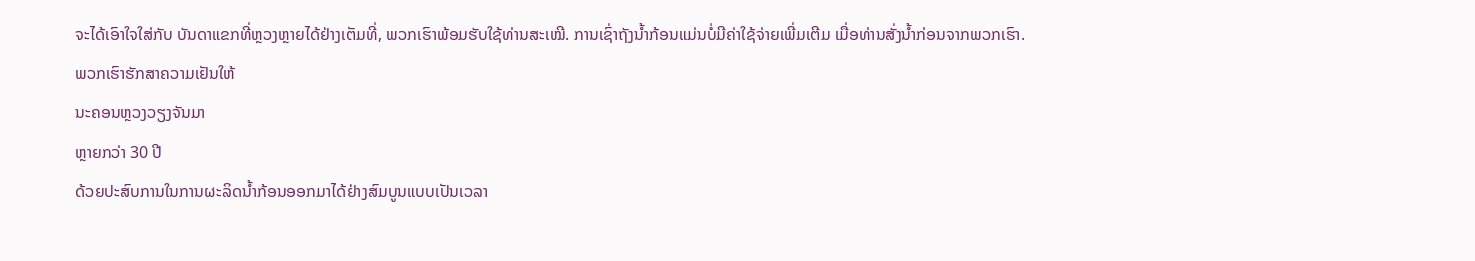ຈະໄດ້ເອົາໃຈໃສ່ກັບ ບັນດາແຂກທີ່ຫຼວງຫຼາຍໄດ້ຢ່າງເຕັມທີ່, ພວກເຮົາພ້ອມຮັບໃຊ້ທ່ານສະເໝີ. ການເຊົ່າຖັງນ້ຳກ້ອນແມ່ນບໍ່ມີຄ່າໃຊ້ຈ່າຍເພີ່ມເຕີມ ເມື່ອທ່ານສັ່ງນ້ຳກ່ອນຈາກພວກເຮົາ.
ພວກເຮົາຮັກສາຄວາມເຢັນໃຫ້
ນະຄອນຫຼວງວຽງຈັນມາ
ຫຼາຍກວ່າ 30 ປີ
ດ້ວຍປະສົບການໃນການຜະລິດນ້ຳກ້ອນອອກມາໄດ້ຢ່າງສົມບູນແບບເປັນເວລາ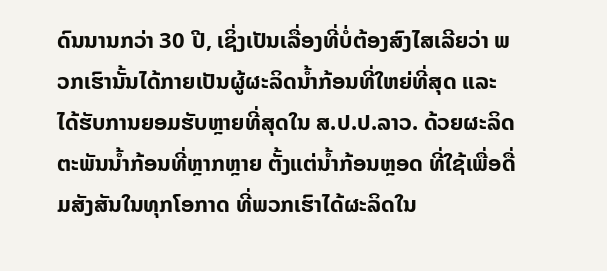ດົນນານກວ່າ 30 ປີ, ເຊິ່ງເປັນເລື່ອງທີ່ບໍ່ຕ້ອງສົງໄສເລີຍວ່າ ພວກເຮົານັ້ນໄດ້ກາຍເປັນຜູ້ຜະລິດນ້ຳກ້ອນທີ່ໃຫຍ່ທີ່ສຸດ ແລະ ໄດ້ຮັບການຍອມຮັບຫຼາຍທີ່ສຸດໃນ ສ.ປ.ປ.ລາວ. ດ້ວຍຜະລິດຕະພັນນ້ຳກ້ອນທີ່ຫຼາກຫຼາຍ ຕັ້ງແຕ່ນ້ຳກ້ອນຫຼອດ ທີ່ໃຊ້ເພື່ອດື່ມສັງສັນໃນທຸກໂອກາດ ທີ່ພວກເຮົາໄດ້ຜະລິດໃນ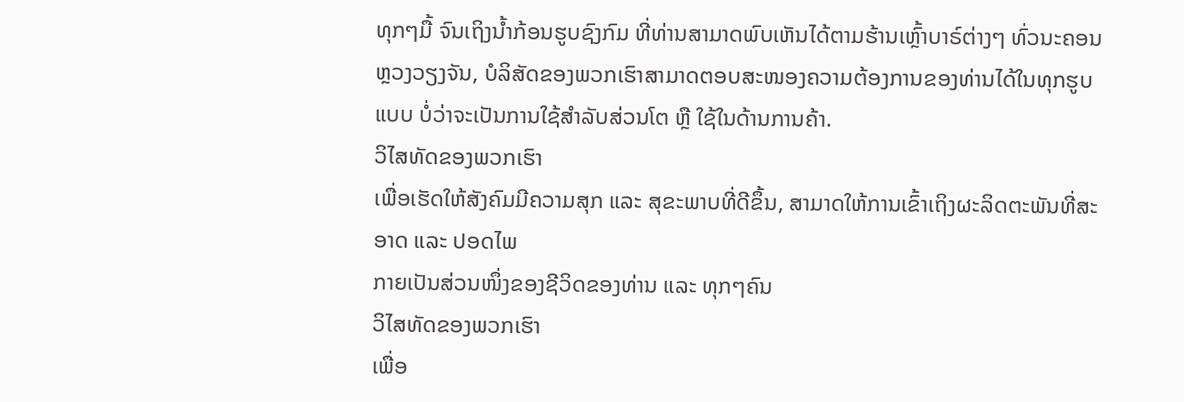ທຸກໆມື້ ຈົນເຖິງນ້ຳກ້ອນຮູບຊົງກົມ ທີ່ທ່ານສາມາດພົບເຫັນໄດ້ຕາມຮ້ານເຫຼົ້າບາຣ໌ຕ່າງໆ ທົ່ວນະຄອນຫຼວງວຽງຈັນ, ບໍລິສັດຂອງພວກເຮົາສາມາດຕອບສະໜອງຄວາມຕ້ອງການຂອງທ່ານໄດ້ໃນທຸກຮູບແບບ ບໍ່ວ່າຈະເປັນການໃຊ້ສຳລັບສ່ວນໂຕ ຫຼື ໃຊ້ໃນດ້ານການຄ້າ.
ວິໄສທັດຂອງພວກເຮົາ
ເພື່ອເຮັດໃຫ້ສັງຄົມມີຄວາມສຸກ ແລະ ສຸຂະພາບທີ່ດີຂຶ້ນ, ສາມາດໃຫ້ການເຂົ້າເຖິງຜະລິດຕະພັນທີ່ສະອາດ ແລະ ປອດໄພ
ກາຍເປັນສ່ວນໜຶ່ງຂອງຊີວິດຂອງທ່ານ ແລະ ທຸກໆຄົນ
ວິໄສທັດຂອງພວກເຮົາ
ເພື່ອ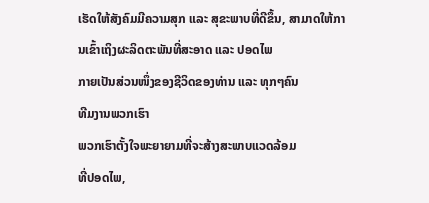ເຮັດໃຫ້ສັງຄົມມີຄວາມສຸກ ແລະ ສຸຂະພາບທີ່ດີຂຶ້ນ, ສາມາດໃຫ້ການເຂົ້າເຖິງຜະລິດຕະພັນທີ່ສະອາດ ແລະ ປອດໄພ
ກາຍເປັນສ່ວນໜຶ່ງຂອງຊີວິດຂອງທ່ານ ແລະ ທຸກໆຄົນ
ທີມງານພວກເຮົາ
ພວກເຮົາຕັ້ງໃຈພະຍາຍາມທີ່ຈະສ້າງສະພາບແວດລ້ອມ
ທີ່ປອດໄພ,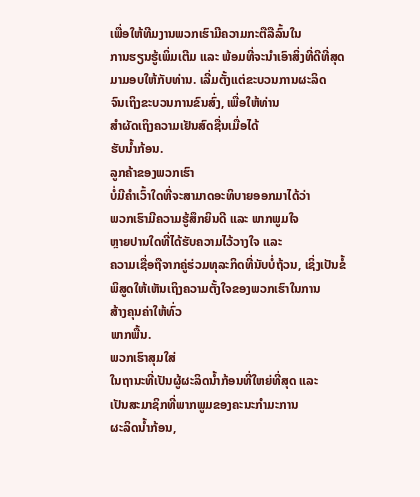ເພື່ອໃຫ້ທີມງານພວກເຮົາມີຄວາມກະຕືລືລົ້ນໃນ
ການຮຽນຮູ້ເພິ່ມເຕີມ ແລະ ພ້ອມທີ່ຈະນຳເອົາສິ່ງທີ່ດີທີ່ສຸດ
ມາມອບໃຫ້ກັບທ່ານ. ເລີ່ມຕັ້ງແຕ່ຂະບວນການຜະລິດ
ຈົນເຖິງຂະບວນການຂົນສົ່ງ, ເພື່ອໃຫ້ທ່ານ
ສຳຜັດເຖິງຄວາມເຢັນສົດຊື່ນເມື່ອໄດ້
ຮັບນ້ຳກ້ອນ.
ລູກຄ້າຂອງພວກເຮົາ
ບໍ່ມີຄຳເວົ້າໃດທີ່ຈະສາມາດອະທິບາຍອອກມາໄດ້ວ່າ
ພວກເຮົາມີຄວາມຮູ້ສຶກຍິນດີ ແລະ ພາກພູມໃຈ
ຫຼາຍປານໃດທີ່ໄດ້ຮັບຄວາມໄວ້ວາງໃຈ ແລະ
ຄວາມເຊື່ອຖືຈາກຄູ່ຮ່ວມທຸລະກິດທີ່ນັບບໍ່ຖ້ວນ, ເຊິ່ງເປັນຂໍ້
ພິສູດໃຫ້ເຫັນເຖິງຄວາມຕັ້ງໃຈຂອງພວກເຮົາໃນການ
ສ້າງຄຸນຄ່າໃຫ້ທົ່ວ
ພາກພື້ນ.
ພວກເຮົາສຸມໃສ່
ໃນຖານະທີ່ເປັນຜູ້ຜະລິດນ້ຳກ້ອນທີ່ໃຫຍ່ທີ່ສຸດ ແລະ
ເປັນສະມາຊິກທີ່ພາກພູມຂອງຄະນະກຳມະການ
ຜະລິດນ້ຳກ້ອນ,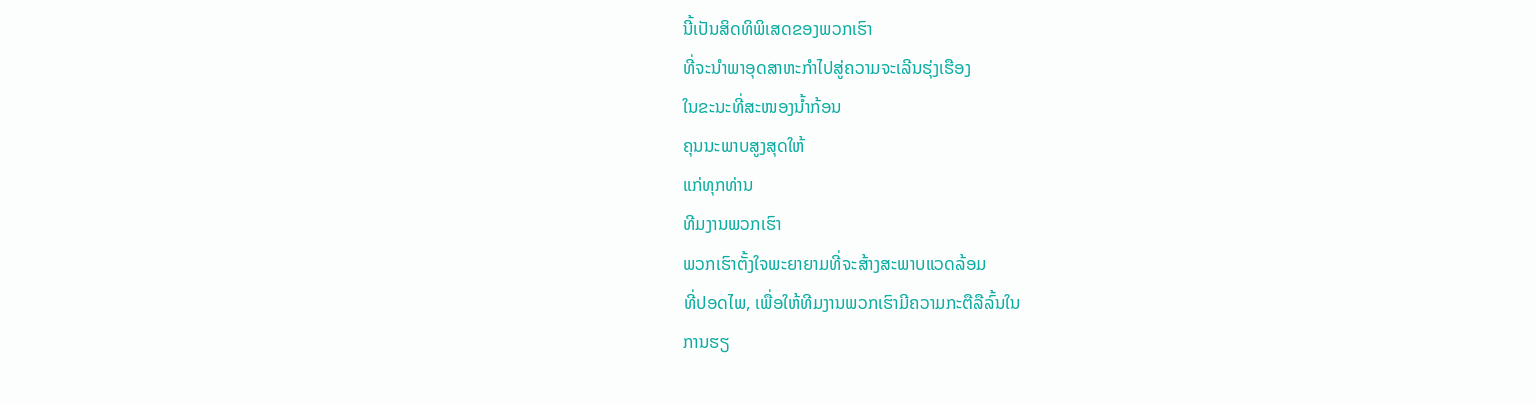ນີ້ເປັນສິດທິພິເສດຂອງພວກເຮົາ
ທີ່ຈະນຳພາອຸດສາຫະກຳໄປສູ່ຄວາມຈະເລີນຮຸ່ງເຮືອງ
ໃນຂະນະທີ່ສະໜອງນ້ຳກ້ອນ
ຄຸນນະພາບສູງສຸດໃຫ້
ແກ່ທຸກທ່ານ
ທີມງານພວກເຮົາ
ພວກເຮົາຕັ້ງໃຈພະຍາຍາມທີ່ຈະສ້າງສະພາບແວດລ້ອມ
ທີ່ປອດໄພ, ເພື່ອໃຫ້ທີມງານພວກເຮົາມີຄວາມກະຕືລືລົ້ນໃນ
ການຮຽ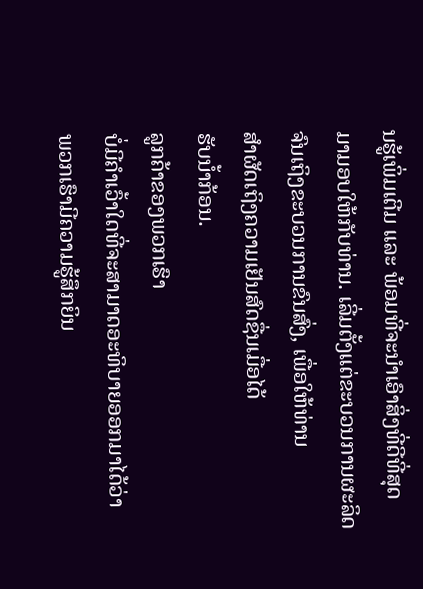ນຮູ້ເພິ່ມເຕີມ ແລະ ພ້ອມທີ່ຈະນຳເອົາສິ່ງທີ່ດີທີ່ສຸດ
ມາມອບໃຫ້ກັບທ່ານ. ເລີ່ມຕັ້ງແຕ່ຂະບວນການຜະລິດ
ຈົນເຖິງຂະບວນການຂົນສົ່ງ, ເພື່ອໃຫ້ທ່ານ
ສຳຜັດເຖິງຄວາມເຢັນສົດຊື່ນເມື່ອໄດ້
ຮັບນ້ຳກ້ອນ.
ລູກຄ້າຂອງພວກເຮົາ
ບໍ່ມີຄຳເວົ້າໃດທີ່ຈະສາມາດອະທິບາຍອອກມາໄດ້ວ່າ
ພວກເຮົາມີຄວາມຮູ້ສຶກຍິນ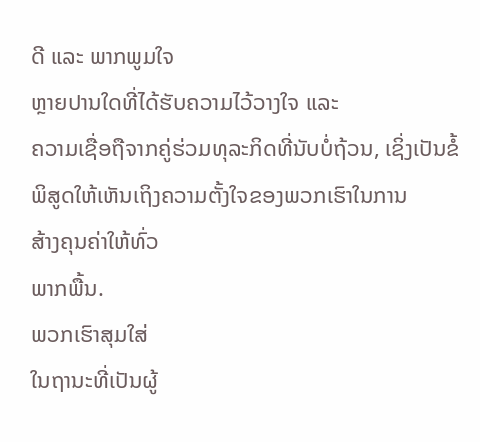ດີ ແລະ ພາກພູມໃຈ
ຫຼາຍປານໃດທີ່ໄດ້ຮັບຄວາມໄວ້ວາງໃຈ ແລະ
ຄວາມເຊື່ອຖືຈາກຄູ່ຮ່ວມທຸລະກິດທີ່ນັບບໍ່ຖ້ວນ, ເຊິ່ງເປັນຂໍ້
ພິສູດໃຫ້ເຫັນເຖິງຄວາມຕັ້ງໃຈຂອງພວກເຮົາໃນການ
ສ້າງຄຸນຄ່າໃຫ້ທົ່ວ
ພາກພື້ນ.
ພວກເຮົາສຸມໃສ່
ໃນຖານະທີ່ເປັນຜູ້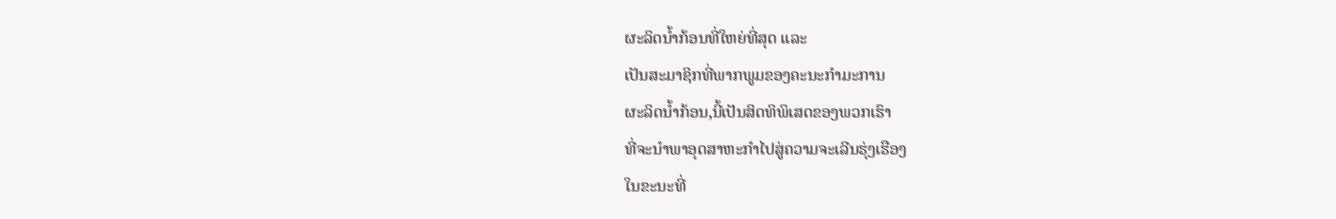ຜະລິດນ້ຳກ້ອນທີ່ໃຫຍ່ທີ່ສຸດ ແລະ
ເປັນສະມາຊິກທີ່ພາກພູມຂອງຄະນະກຳມະການ
ຜະລິດນ້ຳກ້ອນ,ນີ້ເປັນສິດທິພິເສດຂອງພວກເຮົາ
ທີ່ຈະນຳພາອຸດສາຫະກຳໄປສູ່ຄວາມຈະເລີນຮຸ່ງເຮືອງ
ໃນຂະນະທີ່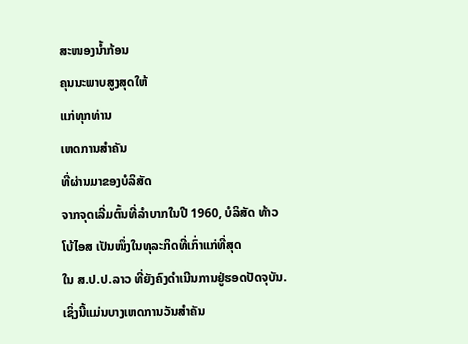ສະໜອງນ້ຳກ້ອນ
ຄຸນນະພາບສູງສຸດໃຫ້
ແກ່ທຸກທ່ານ
ເຫດການສຳຄັນ
ທີ່ຜ່ານມາຂອງບໍລິສັດ
ຈາກຈຸດເລີ່ມຕົ້ນທີ່ລຳບາກໃນປີ 1960, ບໍລິສັດ ທ້າວ ໂບ້ໄອສ ເປັນໜຶ່ງໃນທຸລະກິດທີ່ເກົ່າແກ່ທີ່ສຸດ
ໃນ ສ.ປ.ປ.ລາວ ທີ່ຍັງຄົງດຳເນີນການຢູ່ຮອດປັດຈຸບັນ. ເຊິ່ງນີ້ແມ່ນບາງເຫດການວັນສຳຄັນ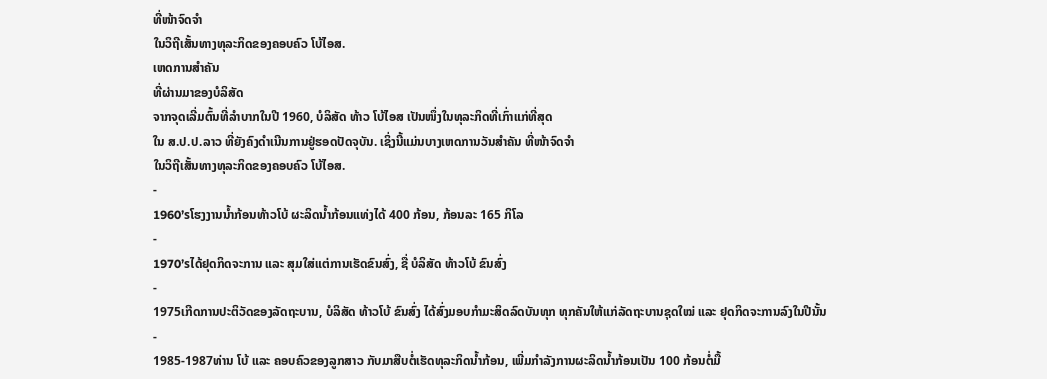ທີ່ໜ້າຈົດຈຳ
ໃນວິຖີເສັ້ນທາງທຸລະກິດຂອງຄອບຄົວ ໂບ້ໄອສ.
ເຫດການສຳຄັນ
ທີ່ຜ່ານມາຂອງບໍລິສັດ
ຈາກຈຸດເລີ່ມຕົ້ນທີ່ລຳບາກໃນປີ 1960, ບໍລິສັດ ທ້າວ ໂບ້ໄອສ ເປັນໜຶ່ງໃນທຸລະກິດທີ່ເກົ່າແກ່ທີ່ສຸດ
ໃນ ສ.ປ.ປ.ລາວ ທີ່ຍັງຄົງດຳເນີນການຢູ່ຮອດປັດຈຸບັນ. ເຊິ່ງນີ້ແມ່ນບາງເຫດການວັນສຳຄັນ ທີ່ໜ້າຈົດຈຳ
ໃນວິຖີເສັ້ນທາງທຸລະກິດຂອງຄອບຄົວ ໂບ້ໄອສ.
-
1960’sໂຮງງານນ້ຳກ້ອນທ້າວໂບ້ ຜະລິດນ້ຳກ້ອນແທ່ງໄດ້ 400 ກ້ອນ, ກ້ອນລະ 165 ກິໂລ
-
1970’sໄດ້ຢຸດກິດຈະການ ແລະ ສຸມໃສ່ແຕ່ການເຮັດຂົນສົ່ງ, ຊື່ ບໍລິສັດ ທ້າວໂບ້ ຂົນສົ່ງ
-
1975ເກີດການປະຕິວັດຂອງລັດຖະບານ, ບໍລິສັດ ທ້າວໂບ້ ຂົນສົ່ງ ໄດ້ສົ່ງມອບກຳມະສິດລົດບັນທຸກ ທຸກຄັນໃຫ້ແກ່ລັດຖະບານຊຸດໃໝ່ ແລະ ຢຸດກິດຈະການລົງໃນປີນັ້ນ
-
1985-1987ທ່ານ ໂບ້ ແລະ ຄອບຄົວຂອງລູກສາວ ກັບມາສືບຕໍ່ເຮັດທຸລະກິດນ້ຳກ້ອນ, ເພີ່ມກຳລັງການຜະລິດນ້ຳກ້ອນເປັນ 100 ກ້ອນຕໍ່ມື້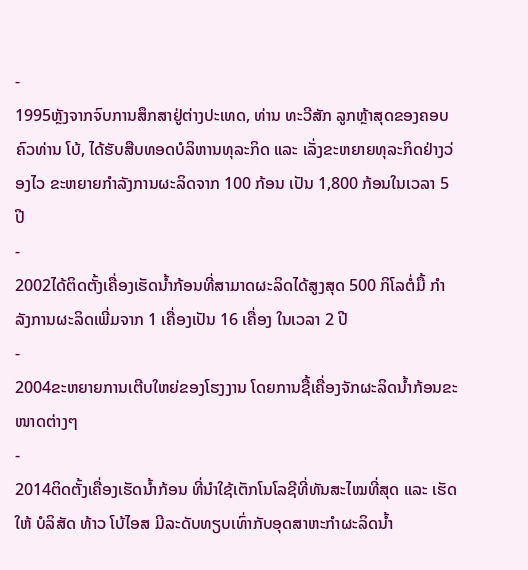-
1995ຫຼັງຈາກຈົບການສຶກສາຢູ່ຕ່າງປະເທດ, ທ່ານ ທະວີສັກ ລູກຫຼ້າສຸດຂອງຄອບຄົວທ່ານ ໂບ້, ໄດ້ຮັບສືບທອດບໍລິຫານທຸລະກິດ ແລະ ເລັ່ງຂະຫຍາຍທຸລະກິດຢ່າງວ່ອງໄວ ຂະຫຍາຍກຳລັງການຜະລິດຈາກ 100 ກ້ອນ ເປັນ 1,800 ກ້ອນໃນເວລາ 5 ປີ
-
2002ໄດ້ຕິດຕັ້ງເຄື່ອງເຮັດນ້ຳກ້ອນທີ່ສາມາດຜະລິດໄດ້ສູງສຸດ 500 ກິໂລຕໍ່ມື້ ກຳລັງການຜະລິດເພີ່ມຈາກ 1 ເຄື່ອງເປັນ 16 ເຄື່ອງ ໃນເວລາ 2 ປີ
-
2004ຂະຫຍາຍການເຕີບໃຫຍ່ຂອງໂຮງງານ ໂດຍການຊື້ເຄື່ອງຈັກຜະລິດນ້ຳກ້ອນຂະໜາດຕ່າງໆ
-
2014ຕິດຕັ້ງເຄື່ອງເຮັດນ້ຳກ້ອນ ທີ່ນຳໃຊ້ເຕັກໂນໂລຊີທີ່ທັນສະໄໝທີ່ສຸດ ແລະ ເຮັດໃຫ້ ບໍລິສັດ ທ້າວ ໂບ້ໄອສ ມີລະດັບທຽບເທົ່າກັບອຸດສາຫະກຳຜະລິດນ້ຳ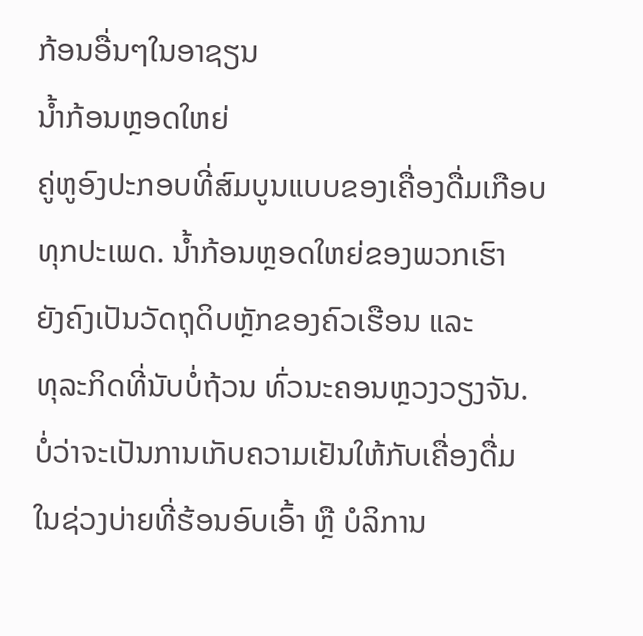ກ້ອນອື່ນໆໃນອາຊຽນ
ນ້ຳກ້ອນຫຼອດໃຫຍ່
ຄູ່ຫູອົງປະກອບທີ່ສົມບູນແບບຂອງເຄື່ອງດື່ມເກືອບ
ທຸກປະເພດ. ນ້ຳກ້ອນຫຼອດໃຫຍ່ຂອງພວກເຮົາ
ຍັງຄົງເປັນວັດຖຸດິບຫຼັກຂອງຄົວເຮືອນ ແລະ
ທຸລະກິດທີ່ນັບບໍ່ຖ້ວນ ທົ່ວນະຄອນຫຼວງວຽງຈັນ.
ບໍ່ວ່າຈະເປັນການເກັບຄວາມເຢັນໃຫ້ກັບເຄື່ອງດື່ມ
ໃນຊ່ວງບ່າຍທີ່ຮ້ອນອົບເອົ້າ ຫຼື ບໍລິການ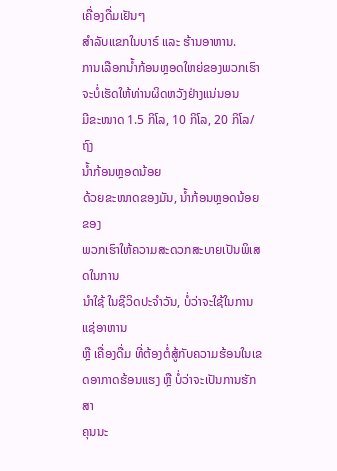ເຄື່ອງດື່ມເຢັນໆ
ສຳລັບແຂກໃນບາຣ໌ ແລະ ຮ້ານອາຫານ.
ການເລືອກນ້ຳກ້ອນຫຼອດໃຫຍ່ຂອງພວກເຮົາ
ຈະບໍ່ເຮັດໃຫ້ທ່ານຜິດຫວັງຢ່າງແນ່ນອນ
ມີຂະໜາດ 1.5 ກິໂລ, 10 ກິໂລ, 20 ກິໂລ/ຖົງ
ນ້ຳກ້ອນຫຼອດນ້ອຍ
ດ້ວຍຂະໜາດຂອງມັນ, ນ້ຳກ້ອນຫຼອດນ້ອຍຂອງ
ພວກເຮົາໃຫ້ຄວາມສະດວກສະບາຍເປັນພິເສດໃນການ
ນຳໃຊ້ ໃນຊີວິດປະຈຳວັນ, ບໍ່ວ່າຈະໃຊ້ໃນການແຊ່ອາຫານ
ຫຼື ເຄື່ອງດື່ມ ທີ່ຕ້ອງຕໍ່ສູ້ກັບຄວາມຮ້ອນໃນເຂ
ດອາກາດຮ້ອນແຮງ ຫຼື ບໍ່ວ່າຈະເປັນການຮັກສາ
ຄຸນນະ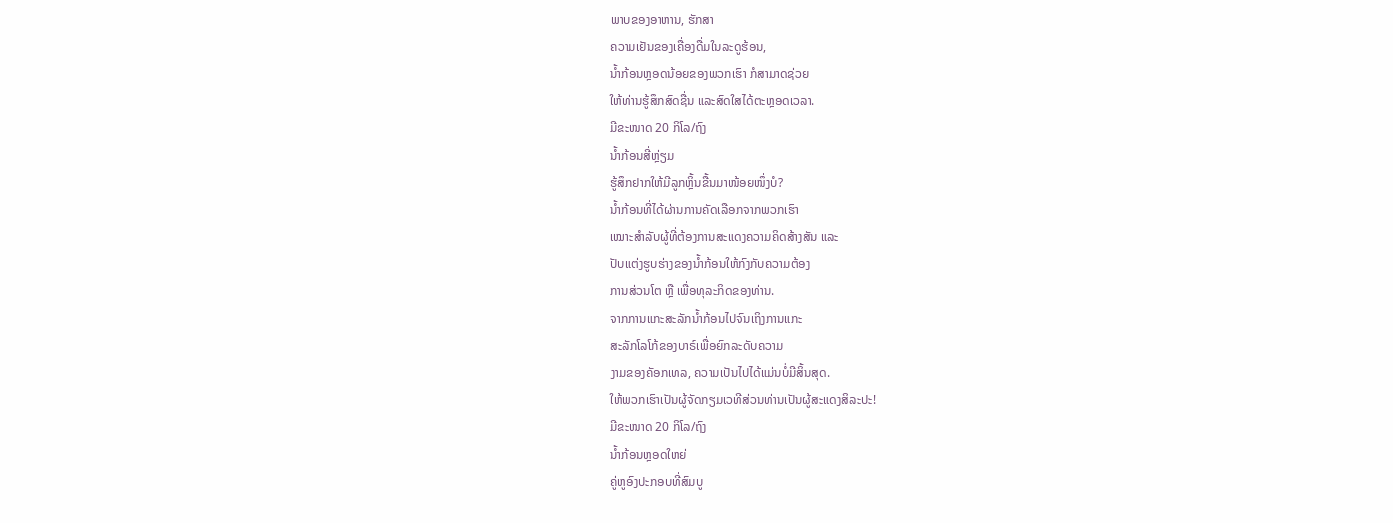ພາບຂອງອາຫານ, ຮັກສາ
ຄວາມເຢັນຂອງເຄື່ອງດື່ມໃນລະດູຮ້ອນ,
ນ້ຳກ້ອນຫຼອດນ້ອຍຂອງພວກເຮົາ ກໍສາມາດຊ່ວຍ
ໃຫ້ທ່ານຮູ້ສຶກສົດຊື່ນ ແລະສົດໃສໄດ້ຕະຫຼອດເວລາ.
ມີຂະໜາດ 20 ກິໂລ/ຖົງ
ນ້ຳກ້ອນສີ່ຫຼ່ຽມ
ຮູ້ສຶກຢາກໃຫ້ມີລູກຫຼິ້ນຂື້ນມາໜ້ອຍໜຶ່ງບໍ?
ນ້ຳກ້ອນທີ່ໄດ້ຜ່ານການຄັດເລືອກຈາກພວກເຮົາ
ເໝາະສຳລັບຜູ້ທີ່ຕ້ອງການສະແດງຄວາມຄິດສ້າງສັນ ແລະ
ປັບແຕ່ງຮູບຮ່າງຂອງນ້ຳກ້ອນໃຫ້ກົງກັບຄວາມຕ້ອງ
ການສ່ວນໂຕ ຫຼື ເພື່ອທຸລະກິດຂອງທ່ານ.
ຈາກການແກະສະລັກນ້ຳກ້ອນໄປຈົນເຖິງການແກະ
ສະລັກໂລໂກ້ຂອງບາຣ໌ເພື່ອຍົກລະດັບຄວາມ
ງາມຂອງຄັອກເທລ, ຄວາມເປັນໄປໄດ້ແມ່ນບໍ່ມີສິ້ນສຸດ.
ໃຫ້ພວກເຮົາເປັນຜູ້ຈັດກຽມເວທີສ່ວນທ່ານເປັນຜູ້ສະແດງສິລະປະ!
ມີຂະໜາດ 20 ກິໂລ/ຖົງ
ນ້ຳກ້ອນຫຼອດໃຫຍ່
ຄູ່ຫູອົງປະກອບທີ່ສົມບູ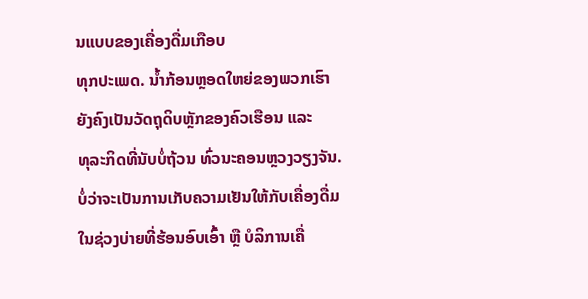ນແບບຂອງເຄື່ອງດື່ມເກືອບ
ທຸກປະເພດ. ນ້ຳກ້ອນຫຼອດໃຫຍ່ຂອງພວກເຮົາ
ຍັງຄົງເປັນວັດຖຸດິບຫຼັກຂອງຄົວເຮືອນ ແລະ
ທຸລະກິດທີ່ນັບບໍ່ຖ້ວນ ທົ່ວນະຄອນຫຼວງວຽງຈັນ.
ບໍ່ວ່າຈະເປັນການເກັບຄວາມເຢັນໃຫ້ກັບເຄື່ອງດື່ມ
ໃນຊ່ວງບ່າຍທີ່ຮ້ອນອົບເອົ້າ ຫຼື ບໍລິການເຄື່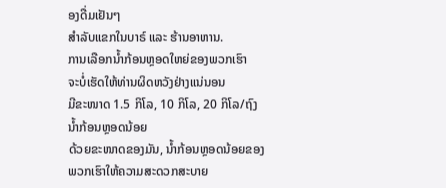ອງດື່ມເຢັນໆ
ສຳລັບແຂກໃນບາຣ໌ ແລະ ຮ້ານອາຫານ.
ການເລືອກນ້ຳກ້ອນຫຼອດໃຫຍ່ຂອງພວກເຮົາ
ຈະບໍ່ເຮັດໃຫ້ທ່ານຜິດຫວັງຢ່າງແນ່ນອນ
ມີຂະໜາດ 1.5 ກິໂລ, 10 ກິໂລ, 20 ກິໂລ/ຖົງ
ນ້ຳກ້ອນຫຼອດນ້ອຍ
ດ້ວຍຂະໜາດຂອງມັນ, ນ້ຳກ້ອນຫຼອດນ້ອຍຂອງ
ພວກເຮົາໃຫ້ຄວາມສະດວກສະບາຍ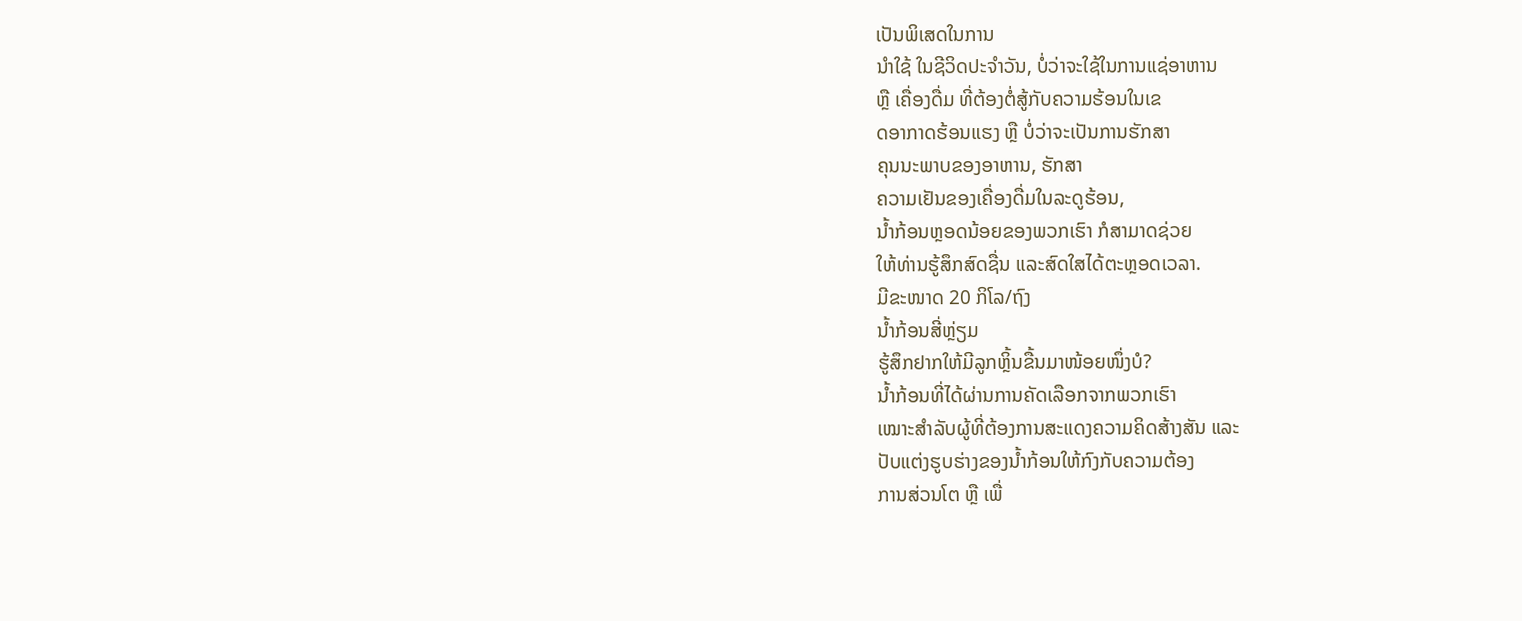ເປັນພິເສດໃນການ
ນຳໃຊ້ ໃນຊີວິດປະຈຳວັນ, ບໍ່ວ່າຈະໃຊ້ໃນການແຊ່ອາຫານ
ຫຼື ເຄື່ອງດື່ມ ທີ່ຕ້ອງຕໍ່ສູ້ກັບຄວາມຮ້ອນໃນເຂ
ດອາກາດຮ້ອນແຮງ ຫຼື ບໍ່ວ່າຈະເປັນການຮັກສາ
ຄຸນນະພາບຂອງອາຫານ, ຮັກສາ
ຄວາມເຢັນຂອງເຄື່ອງດື່ມໃນລະດູຮ້ອນ,
ນ້ຳກ້ອນຫຼອດນ້ອຍຂອງພວກເຮົາ ກໍສາມາດຊ່ວຍ
ໃຫ້ທ່ານຮູ້ສຶກສົດຊື່ນ ແລະສົດໃສໄດ້ຕະຫຼອດເວລາ.
ມີຂະໜາດ 20 ກິໂລ/ຖົງ
ນ້ຳກ້ອນສີ່ຫຼ່ຽມ
ຮູ້ສຶກຢາກໃຫ້ມີລູກຫຼິ້ນຂື້ນມາໜ້ອຍໜຶ່ງບໍ?
ນ້ຳກ້ອນທີ່ໄດ້ຜ່ານການຄັດເລືອກຈາກພວກເຮົາ
ເໝາະສຳລັບຜູ້ທີ່ຕ້ອງການສະແດງຄວາມຄິດສ້າງສັນ ແລະ
ປັບແຕ່ງຮູບຮ່າງຂອງນ້ຳກ້ອນໃຫ້ກົງກັບຄວາມຕ້ອງ
ການສ່ວນໂຕ ຫຼື ເພື່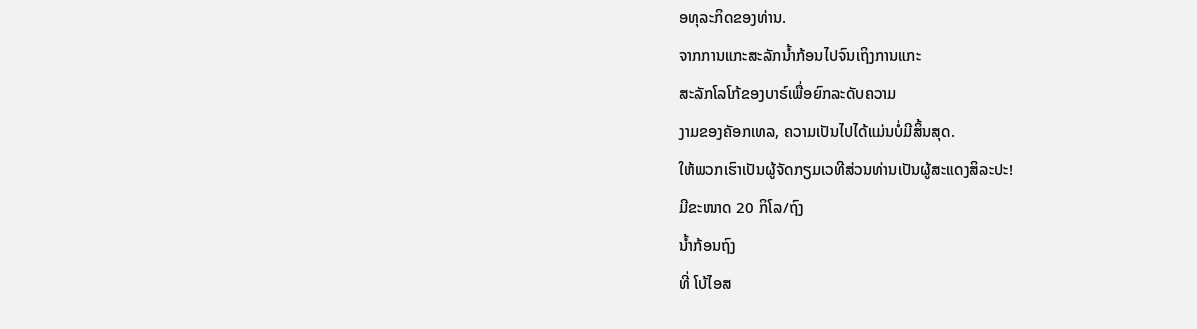ອທຸລະກິດຂອງທ່ານ.
ຈາກການແກະສະລັກນ້ຳກ້ອນໄປຈົນເຖິງການແກະ
ສະລັກໂລໂກ້ຂອງບາຣ໌ເພື່ອຍົກລະດັບຄວາມ
ງາມຂອງຄັອກເທລ, ຄວາມເປັນໄປໄດ້ແມ່ນບໍ່ມີສິ້ນສຸດ.
ໃຫ້ພວກເຮົາເປັນຜູ້ຈັດກຽມເວທີສ່ວນທ່ານເປັນຜູ້ສະແດງສິລະປະ!
ມີຂະໜາດ 20 ກິໂລ/ຖົງ
ນ້ຳກ້ອນຖົງ
ທີ່ ໂບ້ໄອສ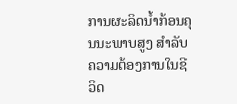ການຜະລິດນ້ຳກ້ອນຄຸນນະພາບສູງ ສຳລັບຄວາມຕ້ອງການໃນຊີວິດ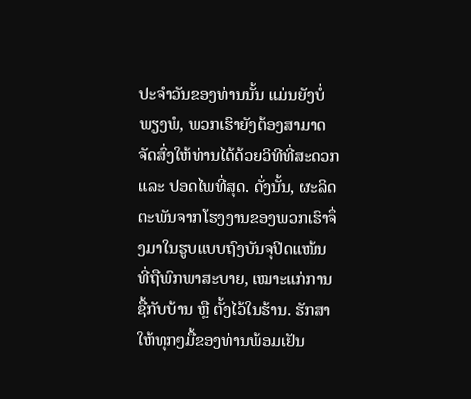ປະຈຳວັນຂອງທ່ານນັ້ນ ແມ່ນຍັງບໍ່ພຽງພໍ, ພວກເຮົາຍັງຕ້ອງສາມາດຈັດສົ່ງໃຫ້ທ່ານໄດ້ດ້ວຍວິທີທີ່ສະດວກ ແລະ ປອດໄພທີ່ສຸດ. ດັ່ງນັ້ນ, ຜະລິດຕະພັນຈາກໂຮງງານຂອງພວກເຮົາຈຶ່ງມາໃນຮູບແບບຖົງບັນຈຸປິດແໜ້ນ ທີ່ຖືພົກພາສະບາຍ, ເໝາະແກ່ການຊື້ກັບບ້ານ ຫຼື ຕັ້ງໄວ້ໃນຮ້ານ. ຮັກສາໃຫ້ທຸກໆມື້ຂອງທ່ານພ້ອມເຢັນ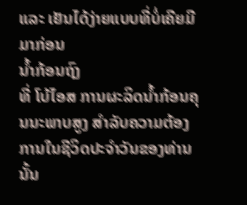ແລະ ເຢັນໄດ້ງ່າຍແບບທີ່ບໍ່ເຄີຍມີມາກ່ອນ
ນ້ຳກ້ອນຖົງ
ທີ່ ໂບ້ໄອສ ການຜະລິດນ້ຳກ້ອນຄຸນນະພາບສູງ ສຳລັບຄວາມຕ້ອງການໃນຊີວິດປະຈຳວັນຂອງທ່ານນັ້ນ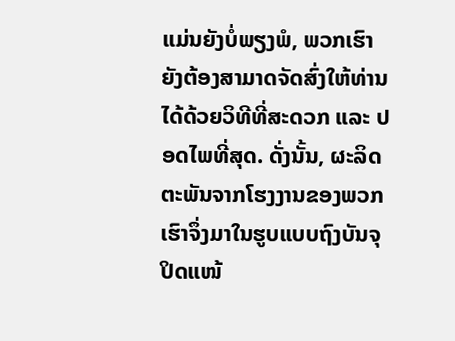ແມ່ນຍັງບໍ່ພຽງພໍ, ພວກເຮົາຍັງຕ້ອງສາມາດຈັດສົ່ງໃຫ້ທ່ານໄດ້ດ້ວຍວິທີທີ່ສະດວກ ແລະ ປອດໄພທີ່ສຸດ. ດັ່ງນັ້ນ, ຜະລິດຕະພັນຈາກໂຮງງານຂອງພວກເຮົາຈຶ່ງມາໃນຮູບແບບຖົງບັນຈຸປິດແໜ້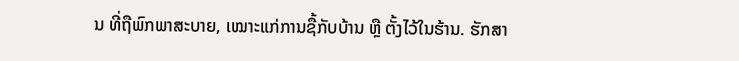ນ ທີ່ຖືພົກພາສະບາຍ, ເໝາະແກ່ການຊື້ກັບບ້ານ ຫຼື ຕັ້ງໄວ້ໃນຮ້ານ. ຮັກສາ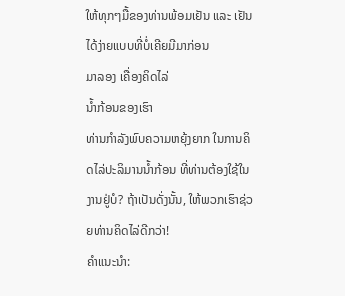ໃຫ້ທຸກໆມື້ຂອງທ່ານພ້ອມເຢັນ ແລະ ເຢັນໄດ້ງ່າຍແບບທີ່ບໍ່ເຄີຍມີມາກ່ອນ
ມາລອງ ເຄື່ອງຄິດໄລ່
ນ້ຳກ້ອນຂອງເຮົາ
ທ່ານກຳລັງພົບຄວາມຫຍຸ້ງຍາກ ໃນການຄິດໄລ່ປະລິມານນ້ຳກ້ອນ ທີ່ທ່ານຕ້ອງໃຊ້ໃນງານຢູ່ບໍ? ຖ້າເປັນດັ່ງນັ້ນ, ໃຫ້ພວກເຮົາຊ່ວຍທ່ານຄິດໄລ່ດີກວ່າ!
ຄຳແນະນຳ: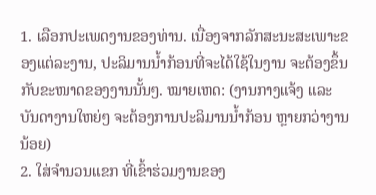1. ເລືອກປະເພດງານຂອງທ່ານ. ເນື່ອງຈາກລັກສະນະສະເພາະຂອງແຕ່ລະງານ, ປະລິມານນ້ຳກ້ອນທີ່ຈະໄດ້ໃຊ້ໃນງານ ຈະຕ້ອງຂຶ້ນກັບຂະໜາດຂອງງານນັ້ນໆ. ໝາຍເຫດ: (ງານກາງແຈ້ງ ແລະ ບັນດາງານໃຫຍ່ໆ ຈະຕ້ອງການປະລິມານນ້ຳກ້ອນ ຫຼາຍກວ່າງານນ້ອຍ)
2. ໃສ່ຈຳນວນແຂກ ທີ່ເຂົ້າຮ່ວມງານຂອງ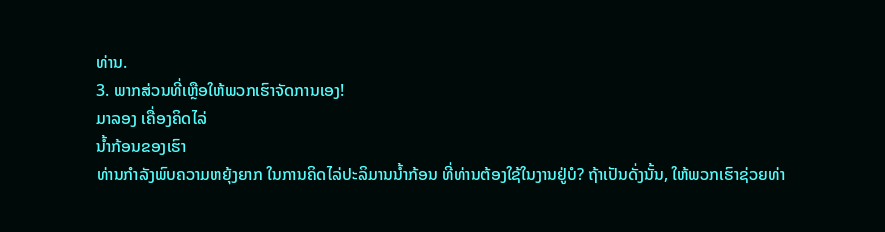ທ່ານ.
3. ພາກສ່ວນທີ່ເຫຼືອໃຫ້ພວກເຮົາຈັດການເອງ!
ມາລອງ ເຄື່ອງຄິດໄລ່
ນ້ຳກ້ອນຂອງເຮົາ
ທ່ານກຳລັງພົບຄວາມຫຍຸ້ງຍາກ ໃນການຄິດໄລ່ປະລິມານນ້ຳກ້ອນ ທີ່ທ່ານຕ້ອງໃຊ້ໃນງານຢູ່ບໍ? ຖ້າເປັນດັ່ງນັ້ນ, ໃຫ້ພວກເຮົາຊ່ວຍທ່າ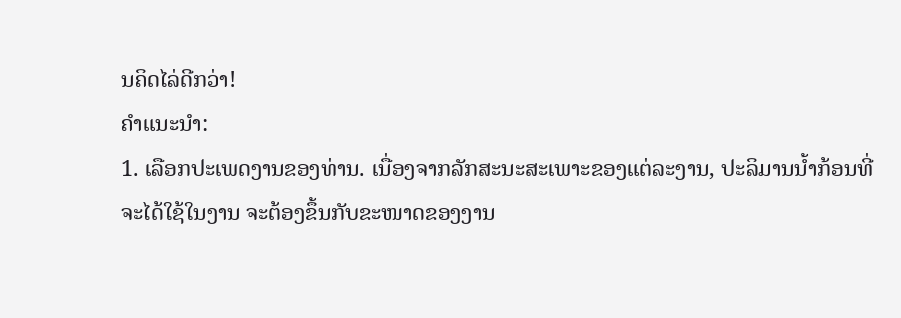ນຄິດໄລ່ດີກວ່າ!
ຄຳແນະນຳ:
1. ເລືອກປະເພດງານຂອງທ່ານ. ເນື່ອງຈາກລັກສະນະສະເພາະຂອງແຕ່ລະງານ, ປະລິມານນ້ຳກ້ອນທີ່ຈະໄດ້ໃຊ້ໃນງານ ຈະຕ້ອງຂຶ້ນກັບຂະໜາດຂອງງານ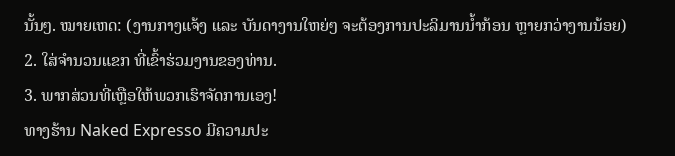ນັ້ນໆ. ໝາຍເຫດ: (ງານກາງແຈ້ງ ແລະ ບັນດາງານໃຫຍ່ໆ ຈະຕ້ອງການປະລິມານນ້ຳກ້ອນ ຫຼາຍກວ່າງານນ້ອຍ)
2. ໃສ່ຈຳນວນແຂກ ທີ່ເຂົ້າຮ່ວມງານຂອງທ່ານ.
3. ພາກສ່ວນທີ່ເຫຼືອໃຫ້ພວກເຮົາຈັດການເອງ!
ທາງຮ້ານ Naked Expresso ມີຄວາມປະ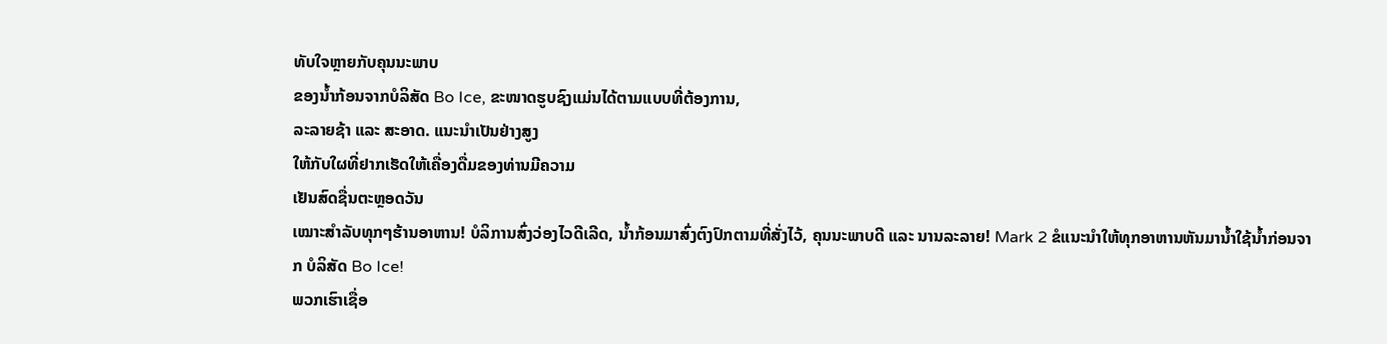ທັບໃຈຫຼາຍກັບຄຸນນະພາບ
ຂອງນ້ຳກ້ອນຈາກບໍລິສັດ Bo Ice, ຂະໜາດຮູບຊົງແມ່ນໄດ້ຕາມແບບທີ່ຕ້ອງການ,
ລະລາຍຊ້າ ແລະ ສະອາດ. ແນະນໍາເປັນຢ່າງສູງ
ໃຫ້ກັບໃຜທີ່ຢາກເຮັດໃຫ້ເຄື່ອງດື່ມຂອງທ່ານມີຄວາມ
ເຢັນສົດຊື່ນຕະຫຼອດວັນ
ເໝາະສຳລັບທຸກໆຮ້ານອາຫານ! ບໍລິການສົ່ງວ່ອງໄວດີເລີດ, ນ້ຳກ້ອນມາສົ່ງຕົງປົກຕາມທີ່ສັ່ງໄວ້, ຄຸນນະພາບດີ ແລະ ນານລະລາຍ! Mark 2 ຂໍແນະນຳໃຫ້ທຸກອາຫານຫັນມານ້ຳໃຊ້ນ້ຳກ່ອນຈາກ ບໍລິສັດ Bo Ice!
ພວກເຮົາເຊື່ອ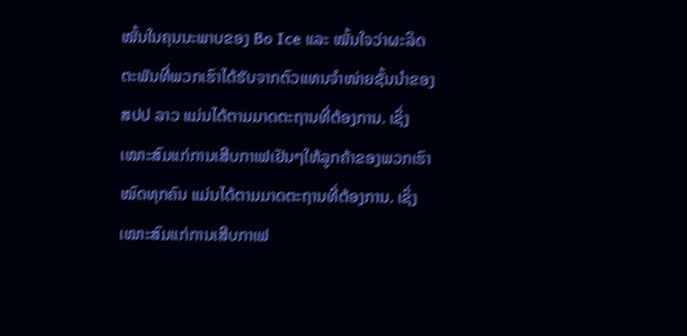ໝັ້ນໃນຄຸນນະພາບຂອງ Bo Ice ແລະ ໝັ້ນໃຈວ່າຜະລິດຕະພັນທີ່ພວກເຮົາໄດ້ຮັບຈາກຕົວແທນຈໍາໜ່າຍຊັ້ນນໍາຂອງ ສປປ ລາວ ແມ່ນໄດ້ຕາມມາດຕະຖານທີ່ຕ້ອງການ. ເຊິ່ງເໝາະສົມແກ່ການເສີບກາເຟເຢັນໆໃຫ້ລູກຄ້າຂອງພວກເຮົາໝົດທຸກຄົນ ແມ່ນໄດ້ຕາມມາດຕະຖານທີ່ຕ້ອງການ. ເຊິ່ງເໝາະສົມແກ່ການເສີບກາເຟ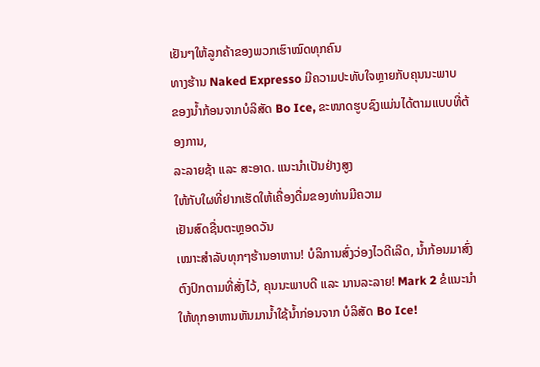ເຢັນໆໃຫ້ລູກຄ້າຂອງພວກເຮົາໝົດທຸກຄົນ
ທາງຮ້ານ Naked Expresso ມີຄວາມປະທັບໃຈຫຼາຍກັບຄຸນນະພາບ
ຂອງນ້ຳກ້ອນຈາກບໍລິສັດ Bo Ice, ຂະໜາດຮູບຊົງແມ່ນໄດ້ຕາມແບບທີ່ຕ້ອງການ,
ລະລາຍຊ້າ ແລະ ສະອາດ. ແນະນໍາເປັນຢ່າງສູງ
ໃຫ້ກັບໃຜທີ່ຢາກເຮັດໃຫ້ເຄື່ອງດື່ມຂອງທ່ານມີຄວາມ
ເຢັນສົດຊື່ນຕະຫຼອດວັນ
ເໝາະສຳລັບທຸກໆຮ້ານອາຫານ! ບໍລິການສົ່ງວ່ອງໄວດີເລີດ, ນ້ຳກ້ອນມາສົ່ງຕົງປົກຕາມທີ່ສັ່ງໄວ້, ຄຸນນະພາບດີ ແລະ ນານລະລາຍ! Mark 2 ຂໍແນະນຳໃຫ້ທຸກອາຫານຫັນມານ້ຳໃຊ້ນ້ຳກ່ອນຈາກ ບໍລິສັດ Bo Ice!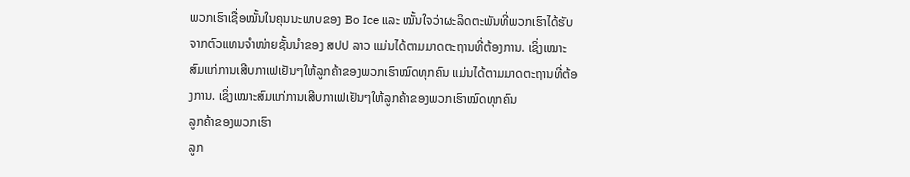ພວກເຮົາເຊື່ອໝັ້ນໃນຄຸນນະພາບຂອງ Bo Ice ແລະ ໝັ້ນໃຈວ່າຜະລິດຕະພັນທີ່ພວກເຮົາໄດ້ຮັບຈາກຕົວແທນຈໍາໜ່າຍຊັ້ນນໍາຂອງ ສປປ ລາວ ແມ່ນໄດ້ຕາມມາດຕະຖານທີ່ຕ້ອງການ. ເຊິ່ງເໝາະສົມແກ່ການເສີບກາເຟເຢັນໆໃຫ້ລູກຄ້າຂອງພວກເຮົາໝົດທຸກຄົນ ແມ່ນໄດ້ຕາມມາດຕະຖານທີ່ຕ້ອງການ. ເຊິ່ງເໝາະສົມແກ່ການເສີບກາເຟເຢັນໆໃຫ້ລູກຄ້າຂອງພວກເຮົາໝົດທຸກຄົນ
ລູກຄ້າຂອງພວກເຮົາ
ລູກ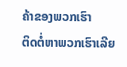ຄ້າຂອງພວກເຮົາ
ຕິດຕໍ່ຫາພວກເຮົາເລີຍ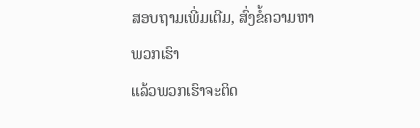ສອບຖາມເພີ່ມເຕີມ, ສົ່ງຂໍ້ຄວາມຫາພວກເຮົາ
ແລ້ວພວກເຮົາຈະຕິດ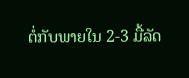ຕໍ່ກັບພາຍໃນ 2-3 ມື້ລັດ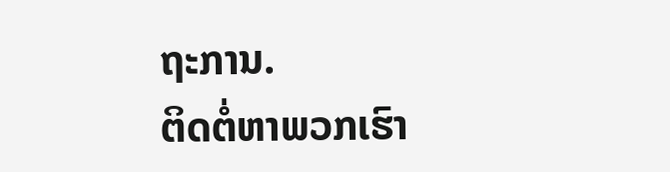ຖະການ.
ຕິດຕໍ່ຫາພວກເຮົາ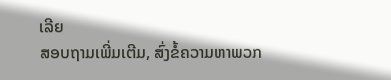ເລີຍ
ສອບຖາມເພີ່ມເຕີມ, ສົ່ງຂໍ້ຄວາມຫາພວກ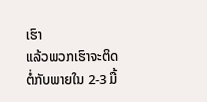ເຮົາ
ແລ້ວພວກເຮົາຈະຕິດຕໍ່ກັບພາຍໃນ 2-3 ມື້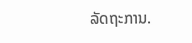ລັດຖະການ.